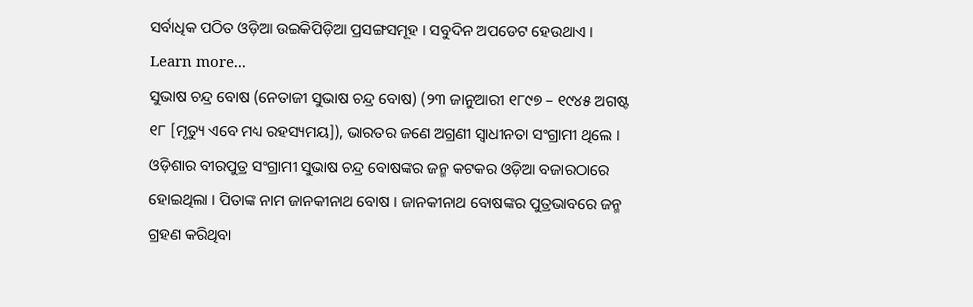ସର୍ବାଧିକ ପଠିତ ଓଡ଼ିଆ ଉଇକିପିଡ଼ିଆ ପ୍ରସଙ୍ଗସମୂହ । ସବୁଦିନ ଅପଡେଟ ହେଉଥାଏ । Learn more...
ସୁଭାଷ ଚନ୍ଦ୍ର ବୋଷ (ନେତାଜୀ ସୁଭାଷ ଚନ୍ଦ୍ର ବୋଷ) (୨୩ ଜାନୁଆରୀ ୧୮୯୭ – ୧୯୪୫ ଅଗଷ୍ଟ ୧୮ [ମୃତ୍ୟୁ ଏବେ ମଧ୍ୟ ରହସ୍ୟମୟ]), ଭାରତର ଜଣେ ଅଗ୍ରଣୀ ସ୍ୱାଧୀନତା ସଂଗ୍ରାମୀ ଥିଲେ । ଓଡ଼ିଶାର ବୀରପୁତ୍ର ସଂଗ୍ରାମୀ ସୁଭାଷ ଚନ୍ଦ୍ର ବୋଷଙ୍କର ଜନ୍ମ କଟକର ଓଡ଼ିଆ ବଜାରଠାରେ ହୋଇଥିଲା । ପିତାଙ୍କ ନାମ ଜାନକୀନାଥ ବୋଷ । ଜାନକୀନାଥ ବୋଷଙ୍କର ପୁତ୍ରଭାବରେ ଜନ୍ମ ଗ୍ରହଣ କରିଥିବା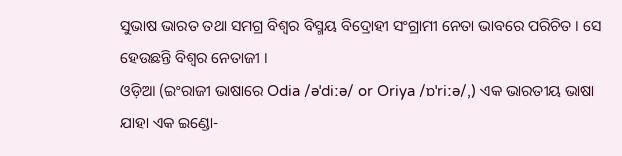ସୁଭାଷ ଭାରତ ତଥା ସମଗ୍ର ବିଶ୍ୱର ବିସ୍ମୟ ବିଦ୍ରୋହୀ ସଂଗ୍ରାମୀ ନେତା ଭାବରେ ପରିଚିତ । ସେ ହେଉଛନ୍ତି ବିଶ୍ୱର ନେତାଜୀ ।
ଓଡ଼ିଆ (ଇଂରାଜୀ ଭାଷାରେ Odia /əˈdiːə/ or Oriya /ɒˈriːə/,) ଏକ ଭାରତୀୟ ଭାଷା ଯାହା ଏକ ଇଣ୍ଡୋ-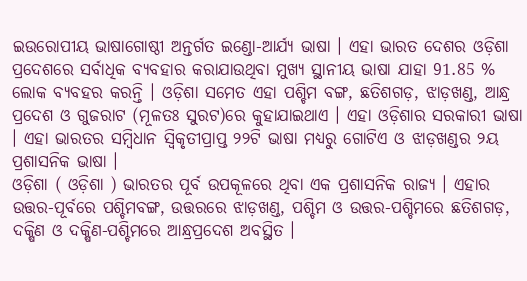ଇଉରୋପୀୟ ଭାଷାଗୋଷ୍ଠୀ ଅନ୍ତର୍ଗତ ଇଣ୍ଡୋ-ଆର୍ଯ୍ୟ ଭାଷା । ଏହା ଭାରତ ଦେଶର ଓଡ଼ିଶା ପ୍ରଦେଶରେ ସର୍ବାଧିକ ବ୍ୟବହାର କରାଯାଉଥିବା ମୁଖ୍ୟ ସ୍ଥାନୀୟ ଭାଷା ଯାହା 91.85 % ଲୋକ ବ୍ୟବହର କରନ୍ତି । ଓଡ଼ିଶା ସମେତ ଏହା ପଶ୍ଚିମ ବଙ୍ଗ, ଛତିଶଗଡ଼, ଝାଡ଼ଖଣ୍ଡ, ଆନ୍ଧ୍ର ପ୍ରଦେଶ ଓ ଗୁଜରାଟ (ମୂଳତଃ ସୁରଟ)ରେ କୁହାଯାଇଥାଏ । ଏହା ଓଡ଼ିଶାର ସରକାରୀ ଭାଷା । ଏହା ଭାରତର ସମ୍ବିଧାନ ସ୍ୱିକୃତୀପ୍ରାପ୍ତ ୨୨ଟି ଭାଷା ମଧ୍ୟରୁ ଗୋଟିଏ ଓ ଝାଡ଼ଖଣ୍ଡର ୨ୟ ପ୍ରଶାସନିକ ଭାଷା ।
ଓଡ଼ିଶା ( ଓଡ଼ିଶା ) ଭାରତର ପୂର୍ବ ଉପକୂଳରେ ଥିବା ଏକ ପ୍ରଶାସନିକ ରାଜ୍ୟ । ଏହାର ଉତ୍ତର-ପୂର୍ବରେ ପଶ୍ଚିମବଙ୍ଗ, ଉତ୍ତରରେ ଝାଡ଼ଖଣ୍ଡ, ପଶ୍ଚିମ ଓ ଉତ୍ତର-ପଶ୍ଚିମରେ ଛତିଶଗଡ଼, ଦକ୍ଷିଣ ଓ ଦକ୍ଷିଣ-ପଶ୍ଚିମରେ ଆନ୍ଧ୍ରପ୍ରଦେଶ ଅବସ୍ଥିତ ।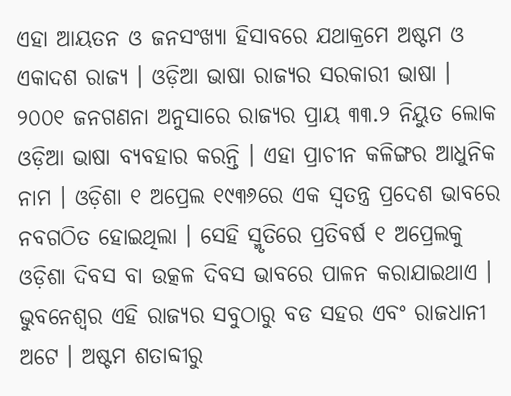ଏହା ଆୟତନ ଓ ଜନସଂଖ୍ୟା ହିସାବରେ ଯଥାକ୍ରମେ ଅଷ୍ଟମ ଓ ଏକାଦଶ ରାଜ୍ୟ । ଓଡ଼ିଆ ଭାଷା ରାଜ୍ୟର ସରକାରୀ ଭାଷା । ୨୦୦୧ ଜନଗଣନା ଅନୁସାରେ ରାଜ୍ୟର ପ୍ରାୟ ୩୩.୨ ନିୟୁତ ଲୋକ ଓଡ଼ିଆ ଭାଷା ବ୍ୟବହାର କରନ୍ତି । ଏହା ପ୍ରାଚୀନ କଳିଙ୍ଗର ଆଧୁନିକ ନାମ । ଓଡ଼ିଶା ୧ ଅପ୍ରେଲ ୧୯୩୬ରେ ଏକ ସ୍ୱତନ୍ତ୍ର ପ୍ରଦେଶ ଭାବରେ ନବଗଠିତ ହୋଇଥିଲା । ସେହି ସ୍ମୃତିରେ ପ୍ରତିବର୍ଷ ୧ ଅପ୍ରେଲକୁ ଓଡ଼ିଶା ଦିବସ ବା ଉତ୍କଳ ଦିବସ ଭାବରେ ପାଳନ କରାଯାଇଥାଏ । ଭୁବନେଶ୍ୱର ଏହି ରାଜ୍ୟର ସବୁଠାରୁ ବଡ ସହର ଏବଂ ରାଜଧାନୀ ଅଟେ । ଅଷ୍ଟମ ଶତାବ୍ଦୀରୁ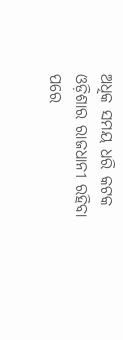ଅଧିକ ସମୟ ଧରି କଟକ ଓଡ଼ିଶାର ରାଜଧାନୀ ରହିବା ପରେ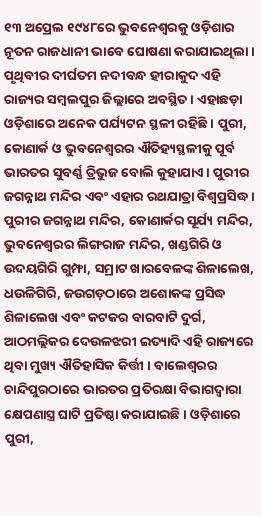୧୩ ଅପ୍ରେଲ ୧୯୪୮ରେ ଭୁବନେଶ୍ୱରକୁ ଓଡ଼ିଶାର ନୂତନ ରାଜଧାନୀ ଭାବେ ଘୋଷଣା କରାଯାଇଥିଲା । ପୃଥିବୀର ଦୀର୍ଘତମ ନଦୀବନ୍ଧ ହୀରାକୁଦ ଏହି ରାଜ୍ୟର ସମ୍ବଲପୁର ଜିଲ୍ଲାରେ ଅବସ୍ଥିତ । ଏହାଛଡ଼ା ଓଡ଼ିଶାରେ ଅନେକ ପର୍ଯ୍ୟଟନ ସ୍ଥଳୀ ରହିଛି । ପୁରୀ, କୋଣାର୍କ ଓ ଭୁବନେଶ୍ୱରର ଐତିହ୍ୟସ୍ଥଳୀକୁ ପୂର୍ବ ଭାରତର ସୁବର୍ଣ୍ଣ ତ୍ରିଭୁଜ ବୋଲି କୁହାଯାଏ । ପୁରୀର ଜଗନ୍ନାଥ ମନ୍ଦିର ଏବଂ ଏହାର ରଥଯାତ୍ରା ବିଶ୍ୱପ୍ରସିଦ୍ଧ । ପୁରୀର ଜଗନ୍ନାଥ ମନ୍ଦିର, କୋଣାର୍କର ସୂର୍ଯ୍ୟ ମନ୍ଦିର, ଭୁବନେଶ୍ୱରର ଲିଙ୍ଗରାଜ ମନ୍ଦିର, ଖଣ୍ଡଗିରି ଓ ଉଦୟଗିରି ଗୁମ୍ଫା, ସମ୍ରାଟ ଖାରବେଳଙ୍କ ଶିଳାଲେଖ, ଧଉଳିଗିରି, ଜଉଗଡ଼ଠାରେ ଅଶୋକଙ୍କ ପ୍ରସିଦ୍ଧ ଶିଳାଲେଖ ଏବଂ କଟକର ବାରବାଟି ଦୁର୍ଗ, ଆଠମଲ୍ଲିକର ଦେଉଳଝରୀ ଇତ୍ୟାଦି ଏହି ରାଜ୍ୟରେ ଥିବା ମୁଖ୍ୟ ଐତିହାସିକ କିର୍ତ୍ତୀ । ବାଲେଶ୍ୱରର ଚାନ୍ଦିପୁରଠାରେ ଭାରତର ପ୍ରତିରକ୍ଷା ବିଭାଗଦ୍ୱାରା କ୍ଷେପଣାସ୍ତ୍ର ଘାଟି ପ୍ରତିଷ୍ଠା କରାଯାଇଛି । ଓଡ଼ିଶାରେ ପୁରୀ,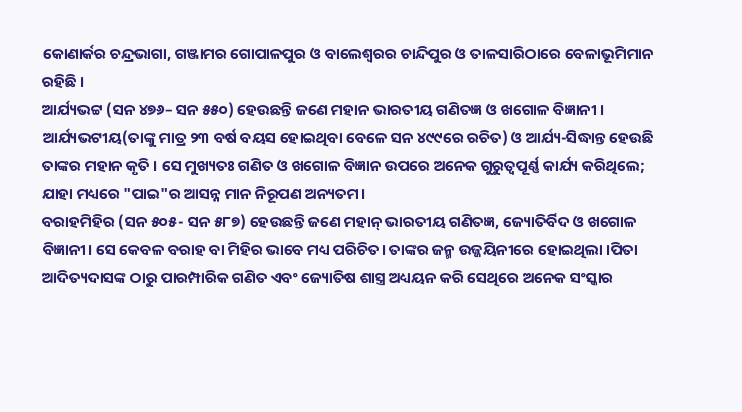କୋଣାର୍କର ଚନ୍ଦ୍ରଭାଗା, ଗଞ୍ଜାମର ଗୋପାଳପୁର ଓ ବାଲେଶ୍ୱରର ଚାନ୍ଦିପୁର ଓ ତାଳସାରିଠାରେ ବେଳାଭୂମିମାନ ରହିଛି ।
ଆର୍ଯ୍ୟଭଟ୍ଟ (ସନ ୪୭୬– ସନ ୫୫୦) ହେଉଛନ୍ତି ଜଣେ ମହାନ ଭାରତୀୟ ଗଣିତଜ୍ଞ ଓ ଖଗୋଳ ବିଜ୍ଞାନୀ । ଆର୍ଯ୍ୟଭଟୀୟ(ତାଙ୍କୁ ମାତ୍ର ୨୩ ବର୍ଷ ବୟସ ହୋଇଥିବା ବେଳେ ସନ ୪୯୯ରେ ରଚିତ) ଓ ଆର୍ଯ୍ୟ-ସିଦ୍ଧାନ୍ତ ହେଉଛି ତାଙ୍କର ମହାନ କୃତି । ସେ ମୁଖ୍ୟତଃ ଗଣିତ ଓ ଖଗୋଳ ବିଜ୍ଞାନ ଉପରେ ଅନେକ ଗୁରୁତ୍ୱପୂର୍ଣ୍ଣ କାର୍ଯ୍ୟ କରିଥିଲେ; ଯାହା ମଧ୍ୟରେ "ପାଇ"ର ଆସନ୍ନ ମାନ ନିରୂପଣ ଅନ୍ୟତମ।
ବରାହମିହିର (ସନ ୫୦୫- ସନ ୫୮୭) ହେଉଛନ୍ତି ଜଣେ ମହାନ୍ ଭାରତୀୟ ଗଣିତଜ୍ଞ, ଜ୍ୟୋତିର୍ବିଦ ଓ ଖଗୋଳ ବିଜ୍ଞାନୀ। ସେ କେବଳ ବରାହ ବା ମିହିର ଭାବେ ମଧ୍ୟ ପରିଚିତ। ତାଙ୍କର ଜନ୍ମ ଉଜ୍ଜୟିନୀରେ ହୋଇଥିଲା ।ପିତା ଆଦିତ୍ୟଦାସଙ୍କ ଠାରୁ ପାରମ୍ପାରିକ ଗଣିତ ଏବଂ ଜ୍ୟୋତିଷ ଶାସ୍ତ୍ର ଅଧ୍ୟୟନ କରି ସେଥିରେ ଅନେକ ସଂସ୍କାର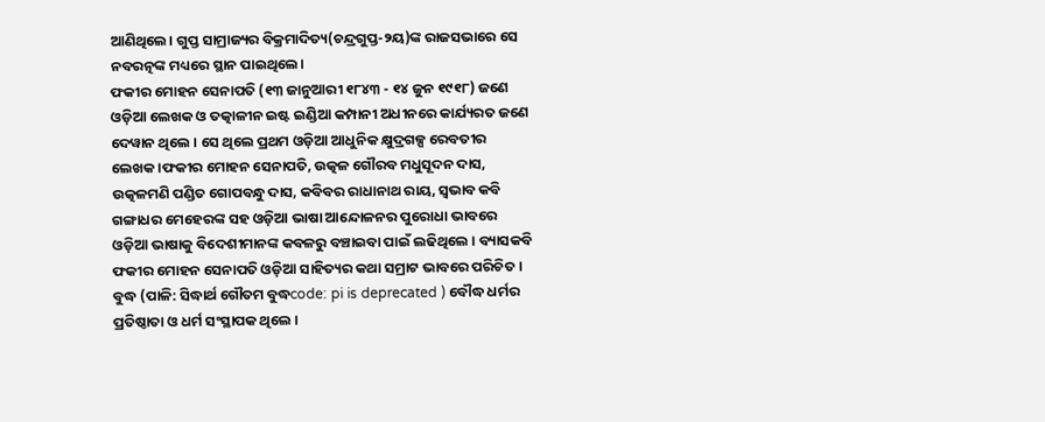ଆଣିଥିଲେ। ଗୁପ୍ତ ସାମ୍ରାଜ୍ୟର ବିକ୍ରମାଦିତ୍ୟ(ଚନ୍ଦ୍ରଗୁପ୍ତ-୨ୟ)ଙ୍କ ରାଜସଭାରେ ସେ ନବରତ୍ନଙ୍କ ମଧ୍ୟରେ ସ୍ଥାନ ପାଇଥିଲେ।
ଫକୀର ମୋହନ ସେନାପତି (୧୩ ଜାନୁଆରୀ ୧୮୪୩ - ୧୪ ଜୁନ ୧୯୧୮) ଜଣେ ଓଡ଼ିଆ ଲେଖକ ଓ ତତ୍କାଳୀନ ଇଷ୍ଟ ଇଣ୍ଡିଆ କମ୍ପାନୀ ଅଧୀନରେ କାର୍ଯ୍ୟରତ ଜଣେ ଦେୱାନ ଥିଲେ । ସେ ଥିଲେ ପ୍ରଥମ ଓଡ଼ିଆ ଆଧୁନିକ କ୍ଷୁଦ୍ରଗଳ୍ପ ରେବତୀର ଲେଖକ ।ଫକୀର ମୋହନ ସେନାପତି, ଉତ୍କଳ ଗୌରବ ମଧୁସୂଦନ ଦାସ, ଉତ୍କଳମଣି ପଣ୍ଡିତ ଗୋପବନ୍ଧୁ ଦାସ, କବିବର ରାଧାନାଥ ରାୟ, ସ୍ୱଭାବ କବି ଗଙ୍ଗାଧର ମେହେରଙ୍କ ସହ ଓଡ଼ିଆ ଭାଷା ଆନ୍ଦୋଳନର ପୁରୋଧା ଭାବରେ ଓଡ଼ିଆ ଭାଷାକୁ ବିଦେଶୀମାନଙ୍କ କବଳରୁ ବଞ୍ଚାଇବା ପାଇଁ ଲଢିଥିଲେ । ବ୍ୟାସକବି ଫକୀର ମୋହନ ସେନାପତି ଓଡ଼ିଆ ସାହିତ୍ୟର କଥା ସମ୍ରାଟ ଭାବରେ ପରିଚିତ ।
ବୁଦ୍ଧ (ପାଳି: ସିଦ୍ଧାର୍ଥ ଗୌତମ ବୁଦ୍ଧcode: pi is deprecated ) ବୌଦ୍ଧ ଧର୍ମର ପ୍ରତିଷ୍ଠାତା ଓ ଧର୍ମ ସଂସ୍ଥାପକ ଥିଲେ ।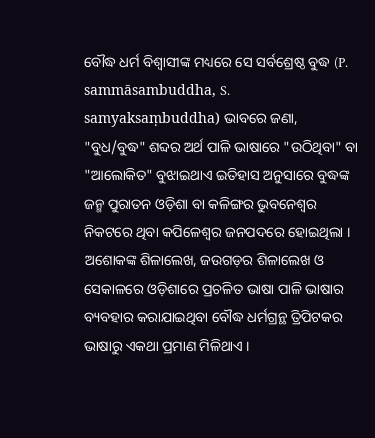ବୌଦ୍ଧ ଧର୍ମ ବିଶ୍ୱାସୀଙ୍କ ମଧ୍ୟରେ ସେ ସର୍ବଶ୍ରେଷ୍ଠ ବୁଦ୍ଧ (P. sammāsambuddha, S. samyaksaṃbuddha) ଭାବରେ ଜଣା, "ବୁଧ/ବୁଦ୍ଧ" ଶବ୍ଦର ଅର୍ଥ ପାଳି ଭାଷାରେ "ଉଠିଥିବା" ବା "ଆଲୋକିତ" ବୁଝାଇଥାଏ ଇତିହାସ ଅନୁସାରେ ବୁଦ୍ଧଙ୍କ ଜନ୍ମ ପୁରାତନ ଓଡ଼ିଶା ବା କଳିଙ୍ଗର ଭୁବନେଶ୍ୱର ନିକଟରେ ଥିବା କପିଳେଶ୍ୱର ଜନପଦରେ ହୋଇଥିଲା । ଅଶୋକଙ୍କ ଶିଳାଲେଖ, ଜଉଗଡ଼ର ଶିଳାଲେଖ ଓ ସେକାଳରେ ଓଡ଼ିଶାରେ ପ୍ରଚଳିତ ଭାଷା ପାଳି ଭାଷାର ବ୍ୟବହାର କରାଯାଇଥିବା ବୌଦ୍ଧ ଧର୍ମଗ୍ରନ୍ଥ ତ୍ରିପିଟକର ଭାଷାରୁ ଏକଥା ପ୍ରମାଣ ମିଳିଥାଏ ।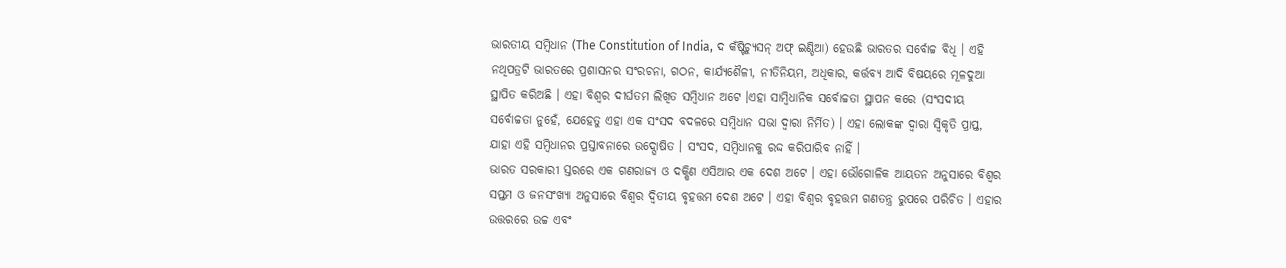ଭାରତୀୟ ସମ୍ବିଧାନ (The Constitution of India, ଦ କଁଷ୍ଟିଚ୍ଯୁସନ୍ ଅଫ୍ ଇଣ୍ଡିଆ) ହେଉଛି ଭାରତର ସର୍ବୋଚ୍ଚ ବିଧି । ଏହି ନଥିପତ୍ରଟି ଭାରତରେ ପ୍ରଶାସନର ସଂରଚନା, ଗଠନ, କାର୍ଯ୍ୟଶୈଳୀ, ନୀତିନିୟମ, ଅଧିକାର, କର୍ତ୍ତବ୍ୟ ଆଦି ବିଷୟରେ ମୂଳଦୁଆ ସ୍ଥାପିତ କରିଅଛି । ଏହା ବିଶ୍ୱର ଦୀର୍ଘତମ ଲିଖିତ ସମ୍ବିଧାନ ଅଟେ ।ଏହା ସାମ୍ବିଧାନିକ ସର୍ବୋଚ୍ଚତା ସ୍ଥାପନ କରେ (ସଂସଦୀୟ ସର୍ବୋଚ୍ଚତା ନୁହେଁ, ଯେହେତୁ ଏହା ଏକ ସଂସଦ ବଦଳରେ ସମ୍ବିଧାନ ସଭା ଦ୍ବାରା ନିର୍ମିତ) । ଏହା ଲୋକଙ୍କ ଦ୍ବାରା ସ୍ୱିକୃତି ପ୍ରାପ୍ତ, ଯାହା ଏହି ସମ୍ବିଧାନର ପ୍ରସ୍ତାବନାରେ ଉଦ୍ଘୋଷିତ । ସଂସଦ, ସମ୍ବିଧାନକୁ ରଦ୍ଦ କରିପାରିବ ନାହିଁ ।
ଭାରତ ସରକାରୀ ସ୍ତରରେ ଏକ ଗଣରାଜ୍ୟ ଓ ଦକ୍ଷିଣ ଏସିଆର ଏକ ଦେଶ ଅଟେ । ଏହା ଭୌଗୋଳିକ ଆୟତନ ଅନୁସାରେ ବିଶ୍ୱର ସପ୍ତମ ଓ ଜନସଂଖ୍ୟା ଅନୁସାରେ ବିଶ୍ୱର ଦ୍ୱିତୀୟ ବୃହତ୍ତମ ଦେଶ ଅଟେ । ଏହା ବିଶ୍ୱର ବୃହତ୍ତମ ଗଣତନ୍ତ୍ର ରୁପରେ ପରିଚିତ । ଏହାର ଉତ୍ତରରେ ଉଚ୍ଚ ଏବଂ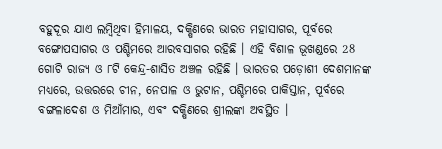ବହୁଦୂର ଯାଏ ଲମ୍ବିଥିବା ହିମାଳୟ, ଦକ୍ଷିଣରେ ଭାରତ ମହାସାଗର, ପୂର୍ବରେ ବଙ୍ଗୋପସାଗର ଓ ପଶ୍ଚିମରେ ଆରବସାଗର ରହିଛି । ଏହି ବିଶାଳ ଭୂଖଣ୍ଡରେ 28 ଗୋଟି ରାଜ୍ୟ ଓ ୮ଟି କେନ୍ଦ୍ର-ଶାସିତ ଅଞ୍ଚଳ ରହିଛି । ଭାରତର ପଡ଼ୋଶୀ ଦେଶମାନଙ୍କ ମଧ୍ୟରେ, ଉତ୍ତରରେ ଚୀନ, ନେପାଳ ଓ ଭୁଟାନ, ପଶ୍ଚିମରେ ପାକିସ୍ତାନ, ପୂର୍ବରେ ବଙ୍ଗଳାଦେଶ ଓ ମିଆଁମାର, ଏବଂ ଦକ୍ଷିଣରେ ଶ୍ରୀଲଙ୍କା ଅବସ୍ଥିତ ।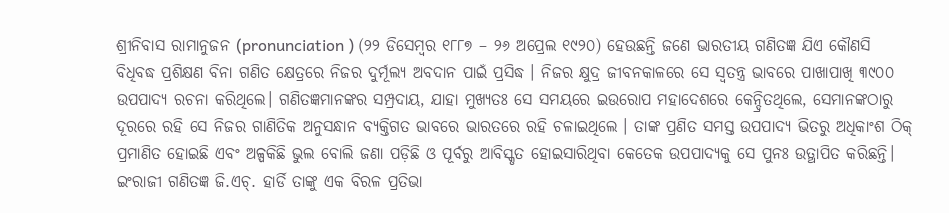ଶ୍ରୀନିବାସ ରାମାନୁଜନ (pronunciation ) (୨୨ ଡିସେମ୍ବର ୧୮୮୭ – ୨୬ ଅପ୍ରେଲ ୧୯୨୦) ହେଉଛନ୍ତି ଜଣେ ଭାରତୀୟ ଗଣିତଜ୍ଞ ଯିଏ କୌଣସି ବିଧିବଦ୍ଧ ପ୍ରଶିକ୍ଷଣ ବିନା ଗଣିତ କ୍ଷେତ୍ରରେ ନିଜର ଦୁର୍ମୂଲ୍ୟ ଅବଦାନ ପାଇଁ ପ୍ରସିଦ୍ଧ । ନିଜର କ୍ଷୁଦ୍ର ଜୀବନକାଳରେ ସେ ସ୍ୱତନ୍ତ୍ର ଭାବରେ ପାଖାପାଖି ୩୯୦୦ ଉପପାଦ୍ୟ ରଚନା କରିଥିଲେ। ଗଣିତଜ୍ଞମାନଙ୍କର ସମ୍ପ୍ରଦାୟ, ଯାହା ମୁଖ୍ୟତଃ ସେ ସମୟରେ ଇଉରୋପ ମହାଦେଶରେ କେନ୍ଦ୍ରିତଥିଲେ, ସେମାନଙ୍କଠାରୁ ଦୂରରେ ରହି ସେ ନିଜର ଗାଣିତିକ ଅନୁସନ୍ଧାନ ବ୍ୟକ୍ତିଗତ ଭାବରେ ଭାରତରେ ରହି ଚଳାଇଥିଲେ । ତାଙ୍କ ପ୍ରଣିତ ସମସ୍ତ ଉପପାଦ୍ୟ ଭିତରୁ ଅଧିକାଂଶ ଠିକ୍ ପ୍ରମାଣିତ ହୋଇଛି ଏବଂ ଅଳ୍ପକିଛି ଭୁଲ ବୋଲି ଜଣା ପଡ଼ିଛି ଓ ପୂର୍ବରୁ ଆବିସ୍କୃତ ହୋଇସାରିଥିବା କେତେକ ଉପପାଦ୍ୟକୁ ସେ ପୁନଃ ଉତ୍ଥାପିତ କରିଛନ୍ତି। ଇଂରାଜୀ ଗଣିତଜ୍ଞ ଜି.ଏଚ୍. ହାର୍ଡି ତାଙ୍କୁ ଏକ ବିରଳ ପ୍ରତିଭା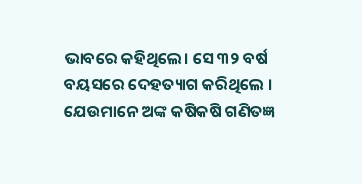ଭାବରେ କହିଥିଲେ। ସେ ୩୨ ବର୍ଷ ବୟସରେ ଦେହତ୍ୟାଗ କରିଥିଲେ । ଯେଉମାନେ ଅଙ୍କ କଷିକଷି ଗଣିତଜ୍ଞ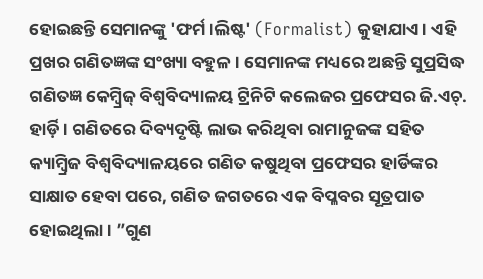ହୋଇଛନ୍ତି ସେମାନଙ୍କୁ 'ଫର୍ମ।ଲିଷ୍ଟ' (Formalist) କୁହାଯାଏ। ଏହି ପ୍ରଖର ଗଣିତଜ୍ଞଙ୍କ ସଂଖ୍ୟା ବହୁଳ। ସେମାନଙ୍କ ମଧ୍ୟରେ ଅଛନ୍ତି ସୁପ୍ରସିଦ୍ଧ ଗଣିତଜ୍ଞ କେମ୍ବ୍ରିଜ୍ ବିଶ୍ୱବିଦ୍ୟାଳୟ ଟ୍ରିନିଟି କଲେଜର ପ୍ରଫେସର ଜି.ଏଚ୍. ହାର୍ଡ଼ି। ଗଣିତରେ ଦିବ୍ୟଦୃଷ୍ଟି ଲାଭ କରିଥିବା ରାମାନୁଜଙ୍କ ସହିତ କ୍ୟାମ୍ବ୍ରିଜ ବିଶ୍ୱବିଦ୍ୟାଳୟରେ ଗଣିତ କଷୁଥିବା ପ୍ରଫେସର ହାର୍ଡିଙ୍କର ସାକ୍ଷାତ ହେବା ପରେ, ଗଣିତ ଜଗତରେ ଏକ ବିପ୍ଳବର ସୂତ୍ରପାତ ହୋଇଥିଲା। ”ଗୁଣ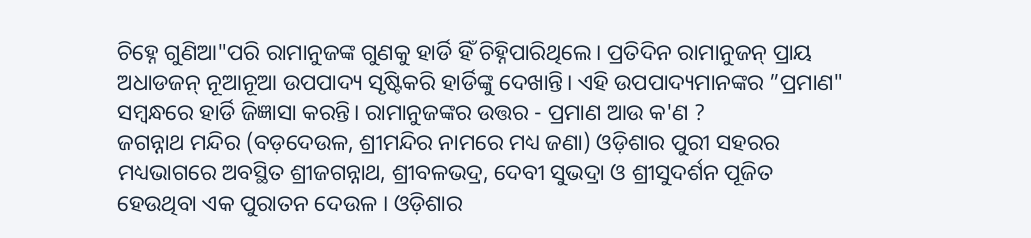ଚିହ୍ନେ ଗୁଣିଆ"ପରି ରାମାନୁଜଙ୍କ ଗୁଣକୁ ହାର୍ଡି ହିଁ ଚିହ୍ନିପାରିଥିଲେ। ପ୍ରତିଦିନ ରାମାନୁଜନ୍ ପ୍ରାୟ ଅଧାଡଜନ୍ ନୂଆନୂଆ ଉପପାଦ୍ୟ ସୃଷ୍ଟିକରି ହାର୍ଡିଙ୍କୁ ଦେଖାନ୍ତି। ଏହି ଉପପାଦ୍ୟମାନଙ୍କର ”ପ୍ରମାଣ" ସମ୍ବନ୍ଧରେ ହାର୍ଡି ଜିଜ୍ଞାସା କରନ୍ତି। ରାମାନୁଜଙ୍କର ଉତ୍ତର - ପ୍ରମାଣ ଆଉ କ'ଣ ?
ଜଗନ୍ନାଥ ମନ୍ଦିର (ବଡ଼ଦେଉଳ, ଶ୍ରୀମନ୍ଦିର ନାମରେ ମଧ୍ୟ ଜଣା) ଓଡ଼ିଶାର ପୁରୀ ସହରର ମଧ୍ୟଭାଗରେ ଅବସ୍ଥିତ ଶ୍ରୀଜଗନ୍ନାଥ, ଶ୍ରୀବଳଭଦ୍ର, ଦେବୀ ସୁଭଦ୍ରା ଓ ଶ୍ରୀସୁଦର୍ଶନ ପୂଜିତ ହେଉଥିବା ଏକ ପୁରାତନ ଦେଉଳ । ଓଡ଼ିଶାର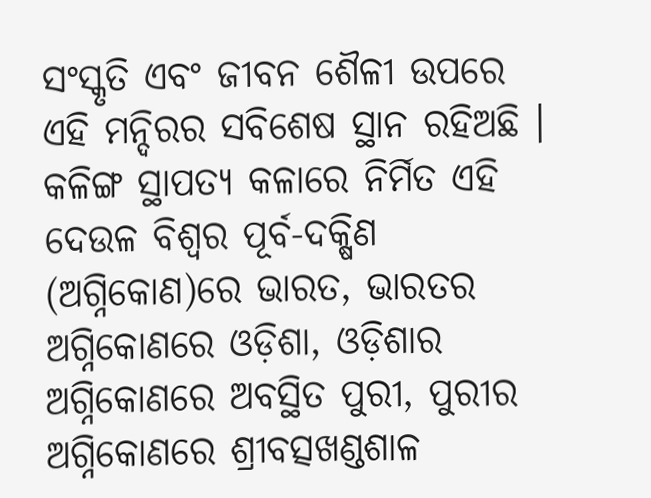ସଂସ୍କୃତି ଏବଂ ଜୀବନ ଶୈଳୀ ଉପରେ ଏହି ମନ୍ଦିରର ସବିଶେଷ ସ୍ଥାନ ରହିଅଛି । କଳିଙ୍ଗ ସ୍ଥାପତ୍ୟ କଳାରେ ନିର୍ମିତ ଏହି ଦେଉଳ ବିଶ୍ୱର ପୂର୍ବ-ଦକ୍ଷିଣ (ଅଗ୍ନିକୋଣ)ରେ ଭାରତ, ଭାରତର ଅଗ୍ନିକୋଣରେ ଓଡ଼ିଶା, ଓଡ଼ିଶାର ଅଗ୍ନିକୋଣରେ ଅବସ୍ଥିତ ପୁରୀ, ପୁରୀର ଅଗ୍ନିକୋଣରେ ଶ୍ରୀବତ୍ସଖଣ୍ଡଶାଳ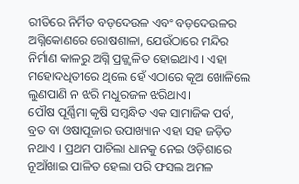ରୀତିରେ ନିର୍ମିତ ବଡ଼ଦେଉଳ ଏବଂ ବଡ଼ଦେଉଳର ଅଗ୍ନିକୋଣରେ ରୋଷଶାଳା, ଯେଉଁଠାରେ ମନ୍ଦିର ନିର୍ମାଣ କାଳରୁ ଅଗ୍ନି ପ୍ରଜ୍ଜ୍ୱଳିତ ହୋଇଥାଏ । ଏହା ମହୋଦଧିତୀରେ ଥିଲେ ହେଁ ଏଠାରେ କୂଅ ଖୋଳିଲେ ଲୁଣପାଣି ନ ଝରି ମଧୁରଜଳ ଝରିଥାଏ।
ପୌଷ ପୂର୍ଣ୍ଣିମା କୃଷି ସମ୍ବନ୍ଧିତ ଏକ ସାମାଜିକ ପର୍ବ, ବ୍ରତ ବା ଓଷାପୂଜାର ଉପାଖ୍ୟାନ ଏହା ସହ ଜଡ଼ିତ ନଥାଏ । ପ୍ରଥମ ପାଚିଲା ଧାନକୁ ନେଇ ଓଡ଼ିଶାରେ ନୂଆଁଖାଇ ପାଳିତ ହେଲା ପରି ଫସଲ ଅମଳ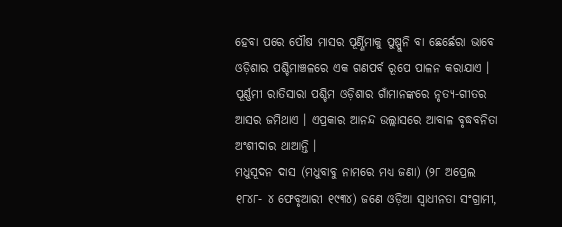ହେବା ପରେ ପୌଷ ମାସର ପୂର୍ଣ୍ଣିମାକୁ ପୁଷ୍ପୁନି ବା ଛେର୍ଛେରା ଭାବେ ଓଡ଼ିଶାର ପଶ୍ଚିମାଞ୍ଚଳରେ ଏକ ଗଣପର୍ବ ରୂପେ ପାଳନ କରାଯାଏ । ପୂର୍ଣ୍ଣମୀ ରାତିସାରା ପଶ୍ଚିମ ଓଡ଼ିଶାର ଗାଁମାନଙ୍କରେ ନୃତ୍ୟ-ଗୀତର ଆସର ଜମିଥାଏ । ଏପ୍ରକାର ଆନନ୍ଦ ଉଲ୍ଲାସରେ ଆବାଳ ବୃଦ୍ଧବନିତା ଅଂଶୀଦାର ଥାଆନ୍ତି ।
ମଧୁସୂଦନ ଦାସ (ମଧୁବାବୁ ନାମରେ ମଧ୍ୟ ଜଣା) (୨୮ ଅପ୍ରେଲ ୧୮୪୮- ୪ ଫେବୃଆରୀ ୧୯୩୪) ଜଣେ ଓଡ଼ିଆ ସ୍ୱାଧୀନତା ସଂଗ୍ରାମୀ,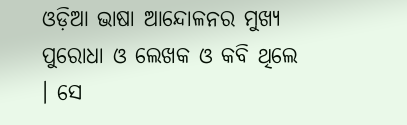ଓଡ଼ିଆ ଭାଷା ଆନ୍ଦୋଳନର ମୁଖ୍ୟ ପୁରୋଧା ଓ ଲେଖକ ଓ କବି ଥିଲେ । ସେ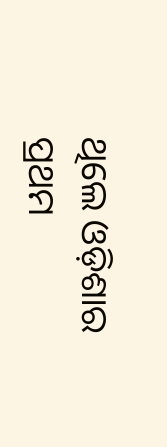ଥିଲେ ଓଡ଼ିଶାର ପ୍ରଥମ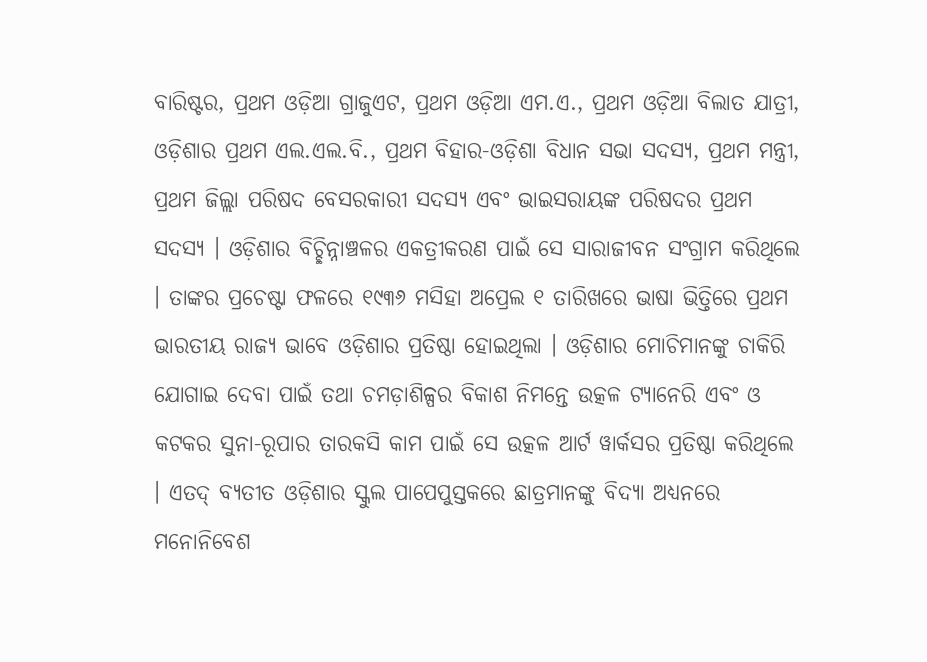ବାରିଷ୍ଟର, ପ୍ରଥମ ଓଡ଼ିଆ ଗ୍ରାଜୁଏଟ, ପ୍ରଥମ ଓଡ଼ିଆ ଏମ.ଏ., ପ୍ରଥମ ଓଡ଼ିଆ ବିଲାତ ଯାତ୍ରୀ, ଓଡ଼ିଶାର ପ୍ରଥମ ଏଲ.ଏଲ.ବି., ପ୍ରଥମ ବିହାର-ଓଡ଼ିଶା ବିଧାନ ସଭା ସଦସ୍ୟ, ପ୍ରଥମ ମନ୍ତ୍ରୀ, ପ୍ରଥମ ଜିଲ୍ଲା ପରିଷଦ ବେସରକାରୀ ସଦସ୍ୟ ଏବଂ ଭାଇସରାୟଙ୍କ ପରିଷଦର ପ୍ରଥମ ସଦସ୍ୟ । ଓଡ଼ିଶାର ବିଚ୍ଛିନ୍ନାଞ୍ଚଳର ଏକତ୍ରୀକରଣ ପାଇଁ ସେ ସାରାଜୀବନ ସଂଗ୍ରାମ କରିଥିଲେ । ତାଙ୍କର ପ୍ରଚେଷ୍ଟା ଫଳରେ ୧୯୩୬ ମସିହା ଅପ୍ରେଲ ୧ ତାରିଖରେ ଭାଷା ଭିତ୍ତିରେ ପ୍ରଥମ ଭାରତୀୟ ରାଜ୍ୟ ଭାବେ ଓଡ଼ିଶାର ପ୍ରତିଷ୍ଠା ହୋଇଥିଲା । ଓଡ଼ିଶାର ମୋଚିମାନଙ୍କୁ ଚାକିରି ଯୋଗାଇ ଦେବା ପାଇଁ ତଥା ଚମଡ଼ାଶିଳ୍ପର ବିକାଶ ନିମନ୍ତେ ଉତ୍କଳ ଟ୍ୟାନେରି ଏବଂ ଓ କଟକର ସୁନା-ରୂପାର ତାରକସି କାମ ପାଇଁ ସେ ଉତ୍କଳ ଆର୍ଟ ୱାର୍କସର ପ୍ରତିଷ୍ଠା କରିଥିଲେ । ଏତଦ୍ ବ୍ୟତୀତ ଓଡ଼ିଶାର ସ୍କୁଲ ପାପେପୁସ୍ତକରେ ଛାତ୍ରମାନଙ୍କୁ ବିଦ୍ୟା ଅଧ୍ୟନରେ ମନୋନିବେଶ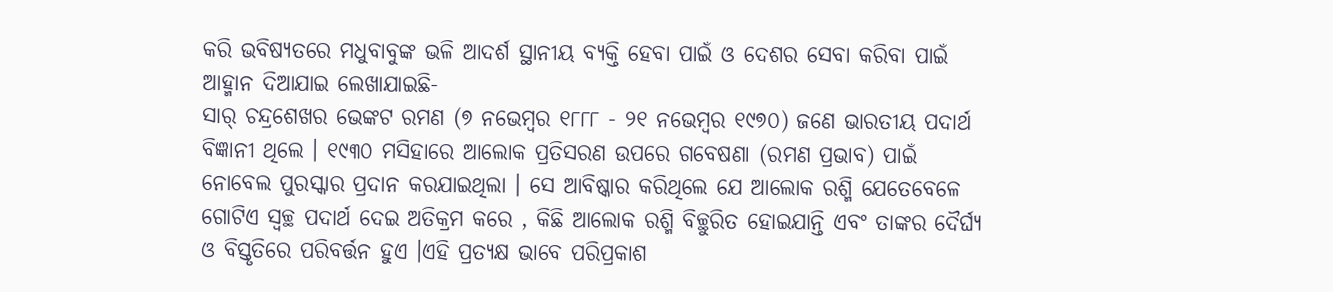କରି ଭବିଷ୍ୟତରେ ମଧୁବାବୁଙ୍କ ଭଳି ଆଦର୍ଶ ସ୍ଥାନୀୟ ବ୍ୟକ୍ତି ହେବା ପାଇଁ ଓ ଦେଶର ସେବା କରିବା ପାଇଁ ଆହ୍ମାନ ଦିଆଯାଇ ଲେଖାଯାଇଛି-
ସାର୍ ଚନ୍ଦ୍ରଶେଖର ଭେଙ୍କଟ ରମଣ (୭ ନଭେମ୍ବର ୧୮୮୮ - ୨୧ ନଭେମ୍ବର ୧୯୭୦) ଜଣେ ଭାରତୀୟ ପଦାର୍ଥ ବିଜ୍ଞାନୀ ଥିଲେ । ୧୯୩୦ ମସିହାରେ ଆଲୋକ ପ୍ରତିସରଣ ଉପରେ ଗବେଷଣା (ରମଣ ପ୍ରଭାବ) ପାଇଁ ନୋବେଲ ପୁରସ୍କାର ପ୍ରଦାନ କରଯାଇଥିଲା । ସେ ଆବିଷ୍କାର କରିଥିଲେ ଯେ ଆଲୋକ ରଶ୍ମି ଯେତେବେଳେ ଗୋଟିଏ ସ୍ୱଚ୍ଛ ପଦାର୍ଥ ଦେଇ ଅତିକ୍ରମ କରେ , କିଛି ଆଲୋକ ରଶ୍ମି ବିଚ୍ଛୁରିତ ହୋଇଯାନ୍ତି ଏବଂ ତାଙ୍କର ଦୈର୍ଘ୍ୟ ଓ ବିସ୍ତୃତିରେ ପରିବର୍ତ୍ତନ ହୁଏ ।ଏହି ପ୍ରତ୍ୟକ୍ଷ ଭାବେ ପରିପ୍ରକାଶ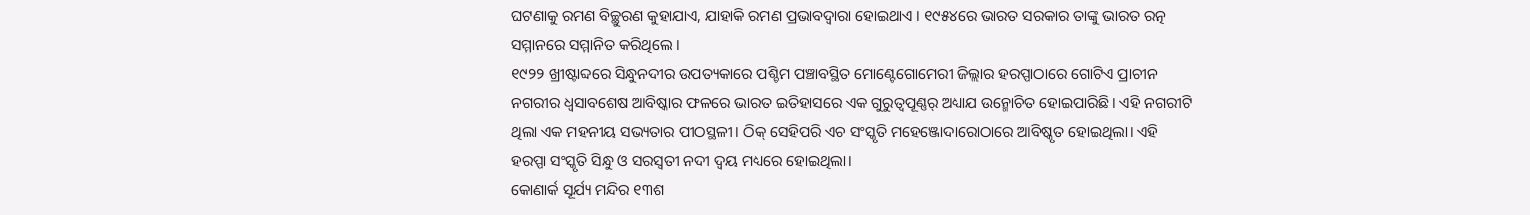ଘଟଣାକୁ ରମଣ ବିଚ୍ଛୁରଣ କୁହାଯାଏ, ଯାହାକି ରମଣ ପ୍ରଭାବଦ୍ୱାରା ହୋଇଥାଏ । ୧୯୫୪ରେ ଭାରତ ସରକାର ତାଙ୍କୁ ଭାରତ ରତ୍ନ ସମ୍ମାନରେ ସମ୍ମାନିତ କରିଥିଲେ ।
୧୯୨୨ ଖ୍ରୀଷ୍ଟାବ୍ଦରେ ସିନ୍ଧୁନଦୀର ଉପତ୍ୟକାରେ ପଶ୍ଚିମ ପଞ୍ଚାବସ୍ଥିତ ମୋଣ୍ଟେଗୋମେରୀ ଜିଲ୍ଲାର ହରପ୍ପାଠାରେ ଗୋଟିଏ ପ୍ରାଚୀନ ନଗରୀର ଧ୍ୱସାବଶେଷ ଆବିଷ୍କାର ଫଳରେ ଭାରତ ଇତିହାସରେ ଏକ ଗୁରୁତ୍ୱପୂଣ୍ଣର୍ ଅଧ୍ୟାଯ ଉନ୍ମୋଚିତ ହୋଇପାରିଛି। ଏହି ନଗରୀଟି ଥିଲା ଏକ ମହନୀୟ ସଭ୍ୟତାର ପୀଠସ୍ଥଳୀ। ଠିକ୍ ସେହିପରି ଏଚ ସଂସ୍କୃତି ମହେଞ୍ଜୋଦାରୋଠାରେ ଆବିଷ୍କୃତ ହୋଇଥିଲା। ଏହି ହରପ୍ପା ସଂସ୍କୃତି ସିନ୍ଧୁ ଓ ସରସ୍ୱତୀ ନଦୀ ଦ୍ୱୟ ମଧ୍ୟରେ ହୋଇଥିଲା।
କୋଣାର୍କ ସୂର୍ଯ୍ୟ ମନ୍ଦିର ୧୩ଶ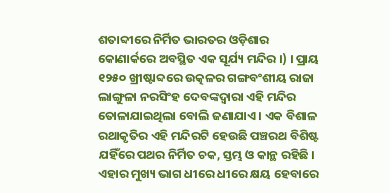ଶତାବ୍ଦୀରେ ନିର୍ମିତ ଭାରତର ଓଡ଼ିଶାର କୋଣାର୍କରେ ଅବସ୍ଥିତ ଏକ ସୂର୍ଯ୍ୟ ମନ୍ଦିର ।) । ପ୍ରାୟ ୧୨୫୦ ଖ୍ରୀଷ୍ଟାବ୍ଦରେ ଉତ୍କଳର ଗଙ୍ଗବଂଶୀୟ ରାଜା ଲାଙ୍ଗୁଳା ନରସିଂହ ଦେବଙ୍କଦ୍ୱାରା ଏହି ମନ୍ଦିର ତୋଳାଯାଇଥିଲା ବୋଲି ଜଣାଯାଏ । ଏକ ବିଶାଳ ରଥାକୃତିର ଏହି ମନ୍ଦିରଟି ହେଉଛି ପଞ୍ଚରଥ ବିଶିଷ୍ଟ ଯହିଁରେ ପଥର ନିର୍ମିତ ଚକ, ସ୍ତମ୍ଭ ଓ କାନ୍ଥ ରହିଛି । ଏହାର ମୁଖ୍ୟ ଭାଗ ଧୀରେ ଧୀରେ କ୍ଷୟ ହେବାରେ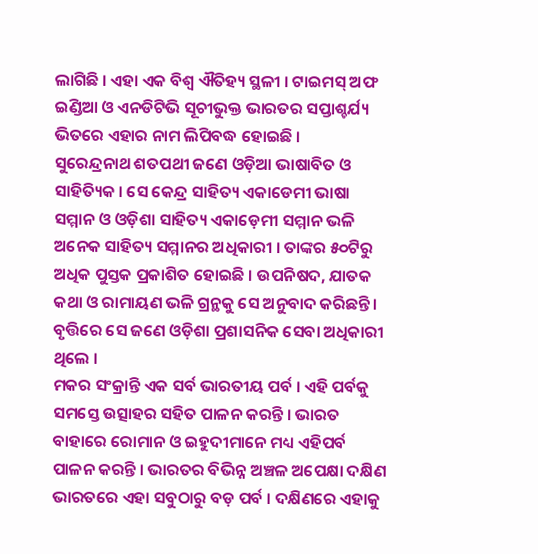ଲାଗିଛି । ଏହା ଏକ ବିଶ୍ୱ ଐତିହ୍ୟ ସ୍ଥଳୀ । ଟାଇମସ୍ ଅଫ ଇଣ୍ଡିଆ ଓ ଏନଡିଟିଭି ସୂଚୀଭୁକ୍ତ ଭାରତର ସପ୍ତାଶ୍ଚର୍ଯ୍ୟ ଭିତରେ ଏହାର ନାମ ଲିପିବଦ୍ଧ ହୋଇଛି ।
ସୁରେନ୍ଦ୍ରନାଥ ଶତପଥୀ ଜଣେ ଓଡ଼ିଆ ଭାଷାବିତ ଓ ସାହିତ୍ୟିକ । ସେ କେନ୍ଦ୍ର ସାହିତ୍ୟ ଏକାଡେମୀ ଭାଷା ସମ୍ମାନ ଓ ଓଡ଼ିଶା ସାହିତ୍ୟ ଏକାଡ଼େମୀ ସମ୍ମାନ ଭଳି ଅନେକ ସାହିତ୍ୟ ସମ୍ମାନର ଅଧିକାରୀ । ତାଙ୍କର ୫୦ଟିରୁ ଅଧିକ ପୁସ୍ତକ ପ୍ରକାଶିତ ହୋଇଛି । ଉପନିଷଦ, ଯାତକ କଥା ଓ ରାମାୟଣ ଭଳି ଗ୍ରନ୍ଥକୁ ସେ ଅନୁବାଦ କରିଛନ୍ତି । ବୃତ୍ତିରେ ସେ ଜଣେ ଓଡ଼ିଶା ପ୍ରଶାସନିକ ସେବା ଅଧିକାରୀ ଥିଲେ ।
ମକର ସଂକ୍ରାନ୍ତି ଏକ ସର୍ବ ଭାରତୀୟ ପର୍ବ । ଏହି ପର୍ବକୁ ସମସ୍ତେ ଉତ୍ସାହର ସହିତ ପାଳନ କରନ୍ତି । ଭାରତ ବାହାରେ ରୋମାନ ଓ ଇହୁଦୀମାନେ ମଧ୍ୟ ଏହିପର୍ବ ପାଳନ କରନ୍ତି । ଭାରତର ବିଭିନ୍ନ ଅଞ୍ଚଳ ଅପେକ୍ଷା ଦକ୍ଷିଣ ଭାରତରେ ଏହା ସବୁଠାରୁ ବଡ଼ ପର୍ବ । ଦକ୍ଷିଣରେ ଏହାକୁ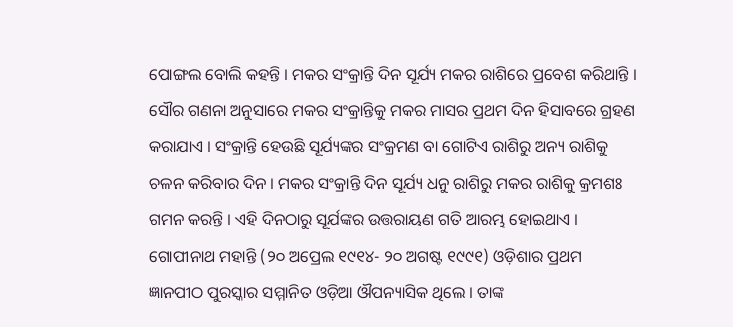ପୋଙ୍ଗଲ ବୋଲି କହନ୍ତି । ମକର ସଂକ୍ରାନ୍ତି ଦିନ ସୂର୍ଯ୍ୟ ମକର ରାଶିରେ ପ୍ରବେଶ କରିଥାନ୍ତି । ସୌର ଗଣନା ଅନୁସାରେ ମକର ସଂକ୍ରାନ୍ତିକୁ ମକର ମାସର ପ୍ରଥମ ଦିନ ହିସାବରେ ଗ୍ରହଣ କରାଯାଏ । ସଂକ୍ରାନ୍ତି ହେଉଛି ସୂର୍ଯ୍ୟଙ୍କର ସଂକ୍ରମଣ ବା ଗୋଟିଏ ରାଶିରୁ ଅନ୍ୟ ରାଶିକୁ ଚଳନ କରିବାର ଦିନ । ମକର ସଂକ୍ରାନ୍ତି ଦିନ ସୂର୍ଯ୍ୟ ଧନୁ ରାଶିରୁ ମକର ରାଶିକୁ କ୍ରମଶଃ ଗମନ କରନ୍ତି । ଏହି ଦିନଠାରୁ ସୂର୍ଯଙ୍କର ଉତ୍ତରାୟଣ ଗତି ଆରମ୍ଭ ହୋଇଥାଏ ।
ଗୋପୀନାଥ ମହାନ୍ତି (୨୦ ଅପ୍ରେଲ ୧୯୧୪- ୨୦ ଅଗଷ୍ଟ ୧୯୯୧) ଓଡ଼ିଶାର ପ୍ରଥମ ଜ୍ଞାନପୀଠ ପୁରସ୍କାର ସମ୍ମାନିତ ଓଡ଼ିଆ ଔପନ୍ୟାସିକ ଥିଲେ । ତାଙ୍କ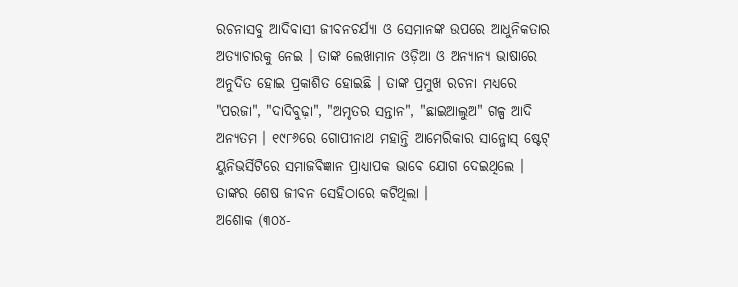ରଚନାସବୁ ଆଦିବାସୀ ଜୀବନଚର୍ଯ୍ୟା ଓ ସେମାନଙ୍କ ଉପରେ ଆଧୁନିକତାର ଅତ୍ୟାଚାରକୁ ନେଇ । ତାଙ୍କ ଲେଖାମାନ ଓଡ଼ିଆ ଓ ଅନ୍ୟାନ୍ୟ ଭାଷାରେ ଅନୁଦିତ ହୋଇ ପ୍ରକାଶିତ ହୋଇଛି । ତାଙ୍କ ପ୍ରମୁଖ ରଚନା ମଧ୍ୟରେ "ପରଜା", "ଦାଦିବୁଢ଼ା", "ଅମୃତର ସନ୍ତାନ", "ଛାଇଆଲୁଅ" ଗଳ୍ପ ଆଦି ଅନ୍ୟତମ । ୧୯୮୬ରେ ଗୋପୀନାଥ ମହାନ୍ତି ଆମେରିକାର ସାନ୍ଜୋସ୍ ଷ୍ଟେଟ୍ ୟୁନିଭର୍ସିଟିରେ ସମାଜବିଜ୍ଞାନ ପ୍ରାଧ୍ୟାପକ ଭାବେ ଯୋଗ ଦେଇଥିଲେ । ତାଙ୍କର ଶେଷ ଜୀବନ ସେହିଠାରେ କଟିଥିଲା ।
ଅଶୋକ (୩୦୪-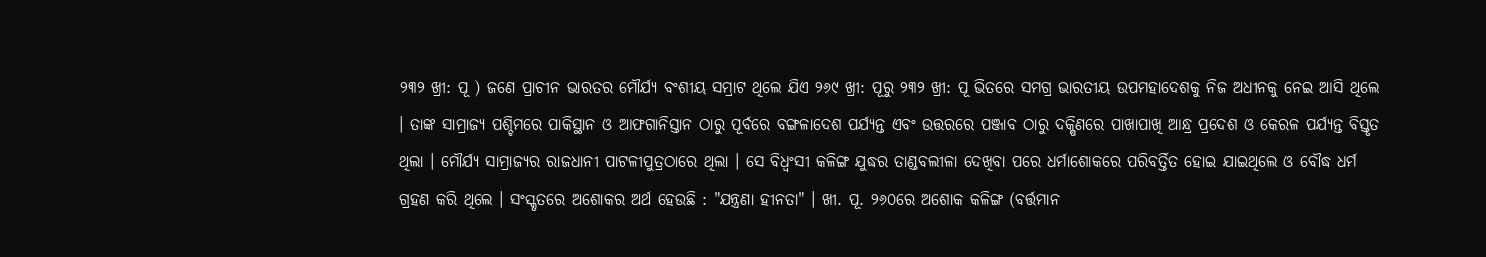୨୩୨ ଖ୍ରୀ: ପୂ ) ଜଣେ ପ୍ରାଚୀନ ଭାରତର ମୌର୍ଯ୍ୟ ବଂଶୀୟ ସମ୍ରାଟ ଥିଲେ ଯିଏ ୨୬୯ ଖ୍ରୀ: ପୂରୁ ୨୩୨ ଖ୍ରୀ: ପୂ ଭିତରେ ସମଗ୍ର ଭାରତୀୟ ଉପମହାଦେଶକୁ ନିଜ ଅଧୀନକୁ ନେଇ ଆସି ଥିଲେ । ତାଙ୍କ ସାମ୍ରାଜ୍ୟ ପଶ୍ଚିମରେ ପାକିସ୍ଥାନ ଓ ଆଫଗାନିସ୍ତାନ ଠାରୁ ପୂର୍ବରେ ବଙ୍ଗଳାଦେଶ ପର୍ଯ୍ୟନ୍ତ ଏବଂ ଉତ୍ତରରେ ପଞ୍ଜାବ ଠାରୁ ଦକ୍ଷିଣରେ ପାଖାପାଖି ଆନ୍ଧ୍ର ପ୍ରଦେଶ ଓ କେରଳ ପର୍ଯ୍ୟନ୍ତ ବିସ୍ତୃତ ଥିଲା । ମୌର୍ଯ୍ୟ ସାମ୍ରାଜ୍ୟର ରାଜଧାନୀ ପାଟଳୀପୁତ୍ରଠାରେ ଥିଲା । ସେ ବିଧ୍ୱଂସୀ କଳିଙ୍ଗ ଯୁଦ୍ଧର ତାଣ୍ଡବଲୀଳା ଦେଖିବା ପରେ ଧର୍ମାଶୋକରେ ପରିବର୍ତ୍ତିତ ହୋଇ ଯାଇଥିଲେ ଓ ବୌଦ୍ଧ ଧର୍ମ ଗ୍ରହଣ କରି ଥିଲେ । ସଂସ୍କୃତରେ ଅଶୋକର ଅର୍ଥ ହେଉଛି : "ଯନ୍ତ୍ରଣା ହୀନତା" । ଖୀ. ପୂ. ୨୬୦ରେ ଅଶୋକ କଳିଙ୍ଗ (ବର୍ତ୍ତମାନ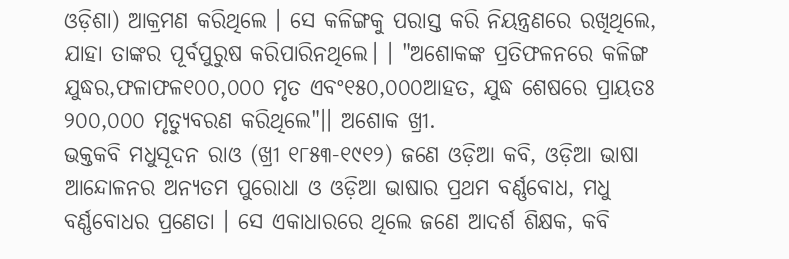ଓଡ଼ିଶା) ଆକ୍ରମଣ କରିଥିଲେ । ସେ କଳିଙ୍ଗକୁ ପରାସ୍ତ କରି ନିୟନ୍ତ୍ରଣରେ ରଖିଥିଲେ, ଯାହା ତାଙ୍କର ପୂର୍ବପୁରୁଷ କରିପାରିନଥିଲେ। । "ଅଶୋକଙ୍କ ପ୍ରତିଫଳନରେ କଳିଙ୍ଗ ଯୁଦ୍ଧର,ଫଳାଫଳ୧୦୦,୦୦୦ ମୃତ ଏବଂ୧୫୦,୦୦୦ଆହତ, ଯୁଦ୍ଧ ଶେଷରେ ପ୍ରାୟତଃ ୨୦୦,୦୦୦ ମୃତ୍ୟୁବରଣ କରିଥିଲେ"।। ଅଶୋକ ଖ୍ରୀ.
ଭକ୍ତକବି ମଧୁସୂଦନ ରାଓ (ଖ୍ରୀ ୧୮୫୩-୧୯୧୨) ଜଣେ ଓଡ଼ିଆ କବି, ଓଡ଼ିଆ ଭାଷା ଆନ୍ଦୋଳନର ଅନ୍ୟତମ ପୁରୋଧା ଓ ଓଡ଼ିଆ ଭାଷାର ପ୍ରଥମ ବର୍ଣ୍ଣବୋଧ, ମଧୁ ବର୍ଣ୍ଣବୋଧର ପ୍ରଣେତା । ସେ ଏକାଧାରରେ ଥିଲେ ଜଣେ ଆଦର୍ଶ ଶିକ୍ଷକ, କବି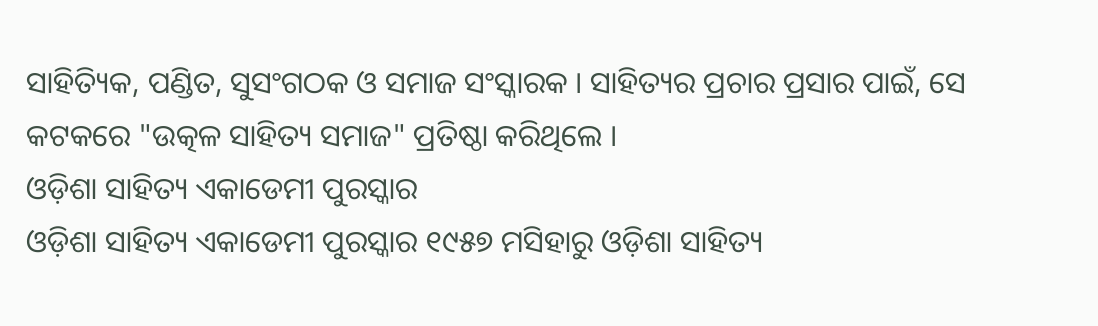ସାହିତ୍ୟିକ, ପଣ୍ଡିତ, ସୁସଂଗଠକ ଓ ସମାଜ ସଂସ୍କାରକ । ସାହିତ୍ୟର ପ୍ରଚାର ପ୍ରସାର ପାଇଁ, ସେ କଟକରେ "ଉତ୍କଳ ସାହିତ୍ୟ ସମାଜ" ପ୍ରତିଷ୍ଠା କରିଥିଲେ ।
ଓଡ଼ିଶା ସାହିତ୍ୟ ଏକାଡେମୀ ପୁରସ୍କାର
ଓଡ଼ିଶା ସାହିତ୍ୟ ଏକାଡେମୀ ପୁରସ୍କାର ୧୯୫୭ ମସିହାରୁ ଓଡ଼ିଶା ସାହିତ୍ୟ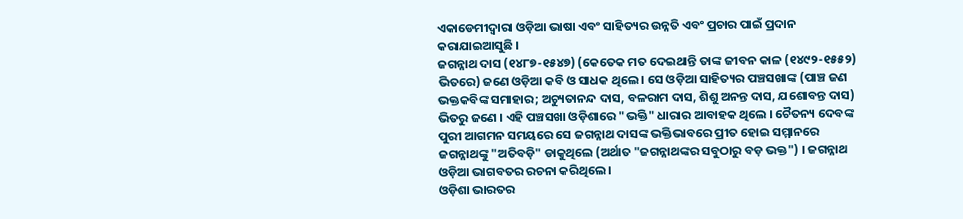ଏକାଡେମୀଦ୍ୱାରା ଓଡ଼ିଆ ଭାଷା ଏବଂ ସାହିତ୍ୟର ଉନ୍ନତି ଏବଂ ପ୍ରଚାର ପାଇଁ ପ୍ରଦାନ କରାଯାଇଆସୁଛି ।
ଜଗନ୍ନାଥ ଦାସ (୧୪୮୭-୧୫୪୭) (କେତେକ ମତ ଦେଇଥାନ୍ତି ତାଙ୍କ ଜୀବନ କାଳ (୧୪୯୨-୧୫୫୨) ଭିତରେ) ଜଣେ ଓଡ଼ିଆ କବି ଓ ସାଧକ ଥିଲେ । ସେ ଓଡ଼ିଆ ସାହିତ୍ୟର ପଞ୍ଚସଖାଙ୍କ (ପାଞ୍ଚ ଜଣ ଭକ୍ତକବିଙ୍କ ସମାହାର; ଅଚ୍ୟୁତାନନ୍ଦ ଦାସ, ବଳରାମ ଦାସ, ଶିଶୁ ଅନନ୍ତ ଦାସ, ଯଶୋବନ୍ତ ଦାସ) ଭିତରୁ ଜଣେ । ଏହି ପଞ୍ଚସଖା ଓଡ଼ିଶାରେ "ଭକ୍ତି" ଧାରାର ଆବାହକ ଥିଲେ । ଚୈତନ୍ୟ ଦେବଙ୍କ ପୁରୀ ଆଗମନ ସମୟରେ ସେ ଜଗନ୍ନାଥ ଦାସଙ୍କ ଭକ୍ତିଭାବରେ ପ୍ରୀତ ହୋଇ ସମ୍ମାନରେ ଜଗନ୍ନାଥଙ୍କୁ "ଅତିବଡ଼ି" ଡାକୁଥିଲେ (ଅର୍ଥାତ "ଜଗନ୍ନାଥଙ୍କର ସବୁଠାରୁ ବଡ଼ ଭକ୍ତ") । ଜଗନ୍ନାଥ ଓଡ଼ିଆ ଭାଗବତର ରଚନା କରିଥିଲେ ।
ଓଡ଼ିଶା ଭାରତର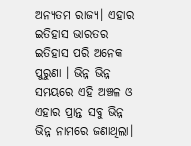ଅନ୍ୟତମ ରାଜ୍ୟ। ଏହାର ଇତିହାସ ଭାରତର ଇତିହାସ ପରି ଅନେକ ପୁରୁଣା । ଭିନ୍ନ ଭିନ୍ନ ସମୟରେ ଏହି ଅଞ୍ଚଳ ଓ ଏହାର ପ୍ରାନ୍ତ ସବୁ ଭିନ୍ନ ଭିନ୍ନ ନାମରେ ଜଣାଥିଲା।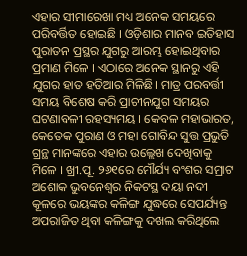ଏହାର ସୀମାରେଖା ମଧ୍ୟ ଅନେକ ସମୟରେ ପରିବର୍ତ୍ତିତ ହୋଇଛି । ଓଡ଼ିଶାର ମାନବ ଇତିହାସ ପୁରାତନ ପ୍ରସ୍ଥର ଯୁଗରୁ ଆରମ୍ଭ ହୋଇଥିବାର ପ୍ରମାଣ ମିଳେ । ଏଠାରେ ଅନେକ ସ୍ଥାନରୁ ଏହି ଯୁଗର ହାତ ହତିଆର ମିଳିଛି। ମାତ୍ର ପରବର୍ତ୍ତୀ ସମୟ ବିଶେଷ କରି ପ୍ରାଚୀନଯୁଗ ସମୟର ଘଟଣାବଳୀ ରହସ୍ୟମୟ । କେବଳ ମହାଭାରତ, କେତେକ ପୁରାଣ ଓ ମହା ଗୋବିନ୍ଦ ସୁତ୍ତ ପ୍ରଭୁତି ଗ୍ରନ୍ଥ ମାନଙ୍କରେ ଏହାର ଉଲ୍ଲେଖ ଦେଖିବାକୁ ମିଳେ । ଖ୍ରୀ.ପୂ. ୨୬୧ରେ ମୌର୍ଯ୍ୟ ବଂଶର ସମ୍ରାଟ ଅଶୋକ ଭୁବନେଶ୍ୱର ନିକଟସ୍ଥ ଦୟା ନଦୀ କୂଳରେ ଭୟଙ୍କର କଳିଙ୍ଗ ଯୁଦ୍ଧରେ ସେପର୍ଯ୍ୟନ୍ତ ଅପରାଜିତ ଥିବା କଳିଙ୍ଗକୁ ଦଖଲ କରିଥିଲେ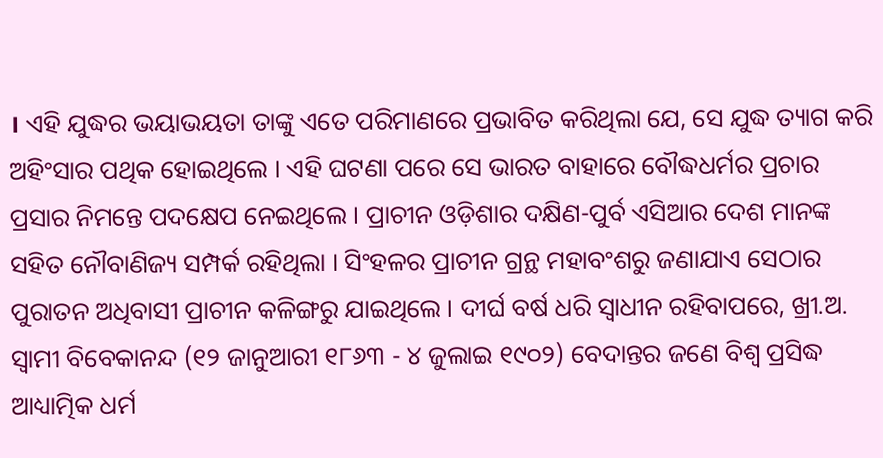। ଏହି ଯୁଦ୍ଧର ଭୟାଭୟତା ତାଙ୍କୁ ଏତେ ପରିମାଣରେ ପ୍ରଭାବିତ କରିଥିଲା ଯେ, ସେ ଯୁଦ୍ଧ ତ୍ୟାଗ କରି ଅହିଂସାର ପଥିକ ହୋଇଥିଲେ । ଏହି ଘଟଣା ପରେ ସେ ଭାରତ ବାହାରେ ବୌଦ୍ଧଧର୍ମର ପ୍ରଚାର ପ୍ରସାର ନିମନ୍ତେ ପଦକ୍ଷେପ ନେଇଥିଲେ । ପ୍ରାଚୀନ ଓଡ଼ିଶାର ଦକ୍ଷିଣ-ପୁର୍ବ ଏସିଆର ଦେଶ ମାନଙ୍କ ସହିତ ନୌବାଣିଜ୍ୟ ସମ୍ପର୍କ ରହିଥିଲା । ସିଂହଳର ପ୍ରାଚୀନ ଗ୍ରନ୍ଥ ମହାବଂଶରୁ ଜଣାଯାଏ ସେଠାର ପୁରାତନ ଅଧିବାସୀ ପ୍ରାଚୀନ କଳିଙ୍ଗରୁ ଯାଇଥିଲେ । ଦୀର୍ଘ ବର୍ଷ ଧରି ସ୍ୱାଧୀନ ରହିବାପରେ, ଖ୍ରୀ.ଅ.
ସ୍ୱାମୀ ବିବେକାନନ୍ଦ (୧୨ ଜାନୁଆରୀ ୧୮୬୩ - ୪ ଜୁଲାଇ ୧୯୦୨) ବେଦାନ୍ତର ଜଣେ ବିଶ୍ୱ ପ୍ରସିଦ୍ଧ ଆଧ୍ୟାତ୍ମିକ ଧର୍ମ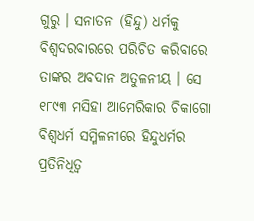ଗୁରୁ । ସନାତନ (ହିନ୍ଦୁ) ଧର୍ମକୁ ବିଶ୍ୱଦରବାରରେ ପରିଚିତ କରିବାରେ ତାଙ୍କର ଅବଦାନ ଅତୁଳନୀୟ । ସେ ୧୮୯୩ ମସିହା ଆମେରିକାର ଚିକାଗୋ ବିଶ୍ୱଧର୍ମ ସମ୍ମିଳନୀରେ ହିନ୍ଦୁଧର୍ମର ପ୍ରତିନିଧିତ୍ୱ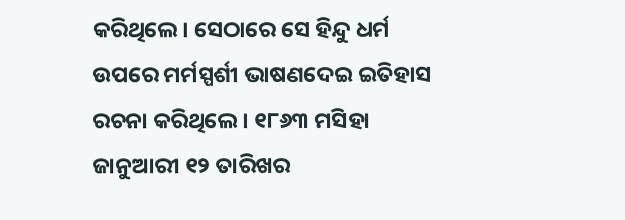କରିଥିଲେ। ସେଠାରେ ସେ ହିନ୍ଦୁ ଧର୍ମ ଉପରେ ମର୍ମସ୍ପର୍ଶୀ ଭାଷଣଦେଇ ଇତିହାସ ରଚନା କରିଥିଲେ । ୧୮୬୩ ମସିହା ଜାନୁଆରୀ ୧୨ ତାରିଖର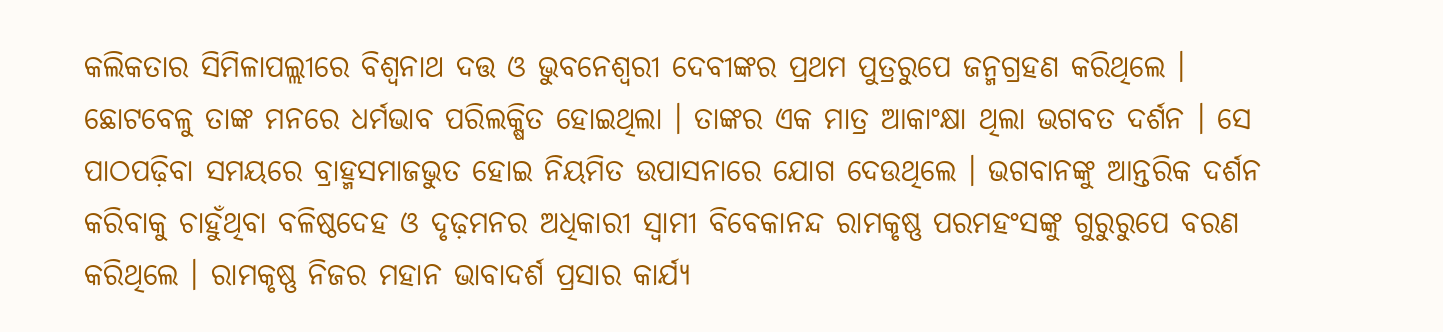କଲିକତାର ସିମିଳାପଲ୍ଲୀରେ ବିଶ୍ୱନାଥ ଦତ୍ତ ଓ ଭୁବନେଶ୍ୱରୀ ଦେବୀଙ୍କର ପ୍ରଥମ ପୁତ୍ରରୁପେ ଜନ୍ମଗ୍ରହଣ କରିଥିଲେ । ଛୋଟବେଳୁ ତାଙ୍କ ମନରେ ଧର୍ମଭାବ ପରିଲକ୍ଷିତ ହୋଇଥିଲା । ତାଙ୍କର ଏକ ମାତ୍ର ଆକାଂକ୍ଷା ଥିଲା ଭଗବତ ଦର୍ଶନ । ସେ ପାଠପଢ଼ିବା ସମୟରେ ବ୍ରାହ୍ମସମାଜଭୁତ ହୋଇ ନିୟମିତ ଉପାସନାରେ ଯୋଗ ଦେଉଥିଲେ । ଭଗବାନଙ୍କୁ ଆନ୍ତରିକ ଦର୍ଶନ କରିବାକୁ ଚାହୁଁଥିବା ବଳିଷ୍ଠଦେହ ଓ ଦୃଢ଼ମନର ଅଧିକାରୀ ସ୍ୱାମୀ ବିବେକାନନ୍ଦ ରାମକୃଷ୍ଣ ପରମହଂସଙ୍କୁ ଗୁରୁରୁପେ ବରଣ କରିଥିଲେ । ରାମକୃଷ୍ଣ ନିଜର ମହାନ ଭାବାଦର୍ଶ ପ୍ରସାର କାର୍ଯ୍ୟ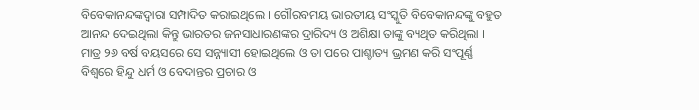ବିବେକାନନ୍ଦଙ୍କଦ୍ୱାରା ସମ୍ପାଦିତ କରାଇଥିଲେ । ଗୌରବମୟ ଭାରତୀୟ ସଂସ୍କୁତି ବିବେକାନନ୍ଦଙ୍କୁ ବହୁତ ଆନନ୍ଦ ଦେଇଥିଲା କିନ୍ତୁ ଭାରତର ଜନସାଧାରଣଙ୍କର ଦ୍ରାରିଦ୍ୟ ଓ ଅଶିକ୍ଷା ତାଙ୍କୁ ବ୍ୟଥିତ କରିଥିଲା । ମାତ୍ର ୨୬ ବର୍ଷ ବୟସରେ ସେ ସନ୍ନ୍ୟାସୀ ହୋଇଥିଲେ ଓ ତା ପରେ ପାଶ୍ଚାତ୍ୟ ଭ୍ରମଣ କରି ସଂପୂର୍ଣ୍ଣ ବିଶ୍ୱରେ ହିନ୍ଦୁ ଧର୍ମ ଓ ବେଦାନ୍ତର ପ୍ରଚାର ଓ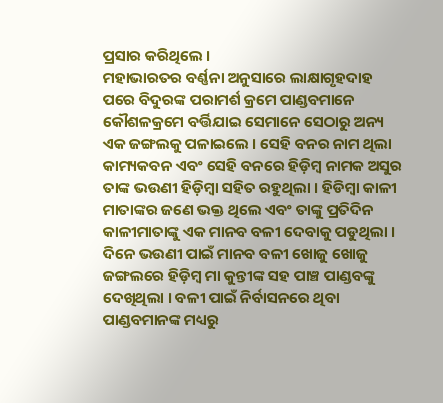ପ୍ରସାର କରିଥିଲେ ।
ମହାଭାରତର ବର୍ଣ୍ଣନା ଅନୁସାରେ ଲାକ୍ଷାଗୃହଦାହ ପରେ ବିଦୁରଙ୍କ ପରାମର୍ଶ କ୍ରମେ ପାଣ୍ଡବମାନେ କୌଶଳକ୍ରମେ ବର୍ତ୍ତିଯାଇ ସେମାନେ ସେଠାରୁ ଅନ୍ୟ ଏକ ଜଙ୍ଗଲକୁ ପଳାଇଲେ । ସେହି ବନର ନାମ ଥିଲା କାମ୍ୟକବନ ଏବଂ ସେହି ବନରେ ହିଡ଼ିମ୍ବ ନାମକ ଅସୁର ତାଙ୍କ ଭଉଣୀ ହିଡ଼ିମ୍ବା ସହିତ ରହୁଥିଲା । ହିଡିମ୍ବା କାଳୀ ମାତାଙ୍କର ଜଣେ ଭକ୍ତ ଥିଲେ ଏବଂ ତାଙ୍କୁ ପ୍ରତିଦିନ କାଳୀମାତାଙ୍କୁ ଏକ ମାନବ ବଳୀ ଦେବାକୁ ପଡୁଥିଲା । ଦିନେ ଭଉଣୀ ପାଇଁ ମାନବ ବଳୀ ଖୋଜୁ ଖୋଜୁ ଜଙ୍ଗଲରେ ହିଡ଼ିମ୍ବ ମା କୁନ୍ତୀଙ୍କ ସହ ପାଞ୍ଚ ପାଣ୍ଡବଙ୍କୁ ଦେଖିଥିଲା । ବଳୀ ପାଇଁ ନିର୍ବାସନରେ ଥିବା ପାଣ୍ଡବମାନଙ୍କ ମଧ୍ୟରୁ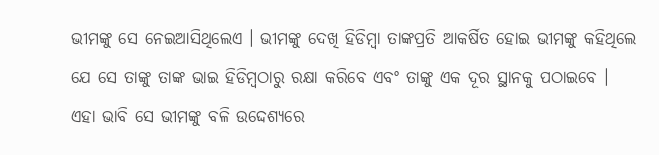ଭୀମଙ୍କୁ ସେ ନେଇଆସିଥିଲେଏ । ଭୀମଙ୍କୁ ଦେଖି ହିଡିମ୍ବା ତାଙ୍କପ୍ରତି ଆକର୍ଷିତ ହୋଇ ଭୀମଙ୍କୁ କହିଥିଲେ ଯେ ସେ ତାଙ୍କୁ ତାଙ୍କ ଭାଇ ହିଡିମ୍ବଠାରୁ ରକ୍ଷା କରିବେ ଏବଂ ତାଙ୍କୁ ଏକ ଦୂର ସ୍ଥାନକୁ ପଠାଇବେ । ଏହା ଭାବି ସେ ଭୀମଙ୍କୁ ବଳି ଉଦ୍ଦେଶ୍ୟରେ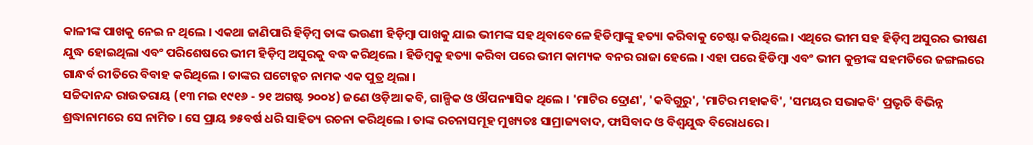କାଳୀଙ୍କ ପାଖକୁ ନେଇ ନ ଥିଲେ । ଏକଥା ଜାଣିପାରି ହିଡ଼ିମ୍ବ ତାଙ୍କ ଭଉଣୀ ହିଡ଼ିମ୍ବା ପାଖକୁ ଯାଇ ଭୀମଙ୍କ ସହ ଥିବାବେଳେ ହିଡିମ୍ବାଙ୍କୁ ହତ୍ୟା କରିବାକୁ ଚେଷ୍ଟା କରିଥିଲେ । ଏଥିରେ ଭୀମ ସହ ହିଡ଼ିମ୍ବ ଅସୁରର ଭୀଷଣ ଯୁଦ୍ଧ ହୋଇଥିଲା ଏବଂ ପରିଶେଷରେ ଭୀମ ହିଡ଼ିମ୍ବ ଅସୁରକୁ ବଦ୍ଧ କରିଥିଲେ । ହିଡିମ୍ବକୁ ହତ୍ୟା କରିବା ପରେ ଭୀମ କାମ୍ୟକ ବନର ରାଜା ହେଲେ । ଏହା ପରେ ହିଡିମ୍ବା ଏବଂ ଭୀମ କୁନ୍ତୀଙ୍କ ସହମତିରେ ଜଙ୍ଗଲରେ ଗାନ୍ଧର୍ବ ରୀତିରେ ବିବାହ କରିଥିଲେ । ତାଙ୍କର ଘଟୋଚ୍କଚ ନାମକ ଏକ ପୁତ୍ର ଥିଲା ।
ସଚ୍ଚିଦାନନ୍ଦ ରାଉତରାୟ (୧୩ ମଇ ୧୯୧୬ - ୨୧ ଅଗଷ୍ଟ ୨୦୦୪) ଜଣେ ଓଡ଼ିଆ କବି, ଗାଳ୍ପିକ ଓ ଔପନ୍ୟାସିକ ଥିଲେ । 'ମାଟିର ଦ୍ରୋଣ', 'କବିଗୁରୁ', 'ମାଟିର ମହାକବି', 'ସମୟର ସଭାକବି' ପ୍ରଭୃତି ବିଭିନ୍ନ ଶ୍ରଦ୍ଧାନାମରେ ସେ ନାମିତ । ସେ ପ୍ରାୟ ୭୫ବର୍ଷ ଧରି ସାହିତ୍ୟ ରଚନା କରିଥିଲେ । ତାଙ୍କ ରଚନାସମୂହ ମୁଖ୍ୟତଃ ସାମ୍ରାଜ୍ୟବାଦ, ଫାସିବାଦ ଓ ବିଶ୍ୱଯୁଦ୍ଧ ବିରୋଧରେ ।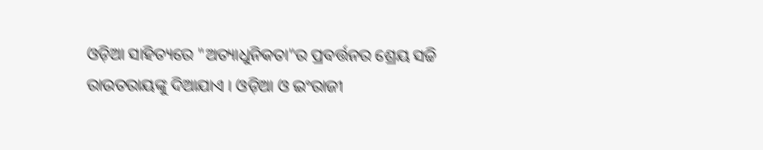ଓଡ଼ିଆ ସାହିତ୍ୟରେ "ଅତ୍ୟାଧୁନିକତା"ର ପ୍ରବର୍ତ୍ତନର ଶ୍ରେୟ ସଚ୍ଚି ରାଉତରାୟଙ୍କୁ ଦିଆଯାଏ । ଓଡ଼ିଆ ଓ ଇଂରାଜୀ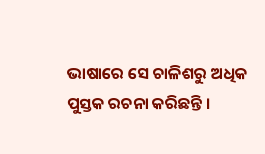ଭାଷାରେ ସେ ଚାଳିଶରୁ ଅଧିକ ପୁସ୍ତକ ରଚନା କରିଛନ୍ତି ।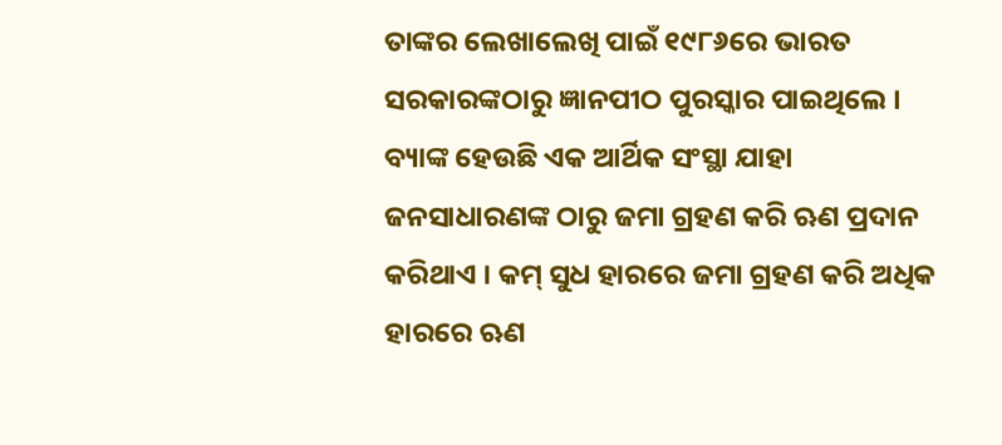ତାଙ୍କର ଲେଖାଲେଖି ପାଇଁ ୧୯୮୬ରେ ଭାରତ ସରକାରଙ୍କଠାରୁ ଜ୍ଞାନପୀଠ ପୁରସ୍କାର ପାଇଥିଲେ ।
ବ୍ୟାଙ୍କ ହେଉଛି ଏକ ଆର୍ଥିକ ସଂସ୍ଥା ଯାହା ଜନସାଧାରଣଙ୍କ ଠାରୁ ଜମା ଗ୍ରହଣ କରି ଋଣ ପ୍ରଦାନ କରିଥାଏ । କମ୍ ସୁଧ ହାରରେ ଜମା ଗ୍ରହଣ କରି ଅଧିକ ହାରରେ ଋଣ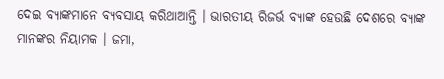ଦେଇ ବ୍ୟାଙ୍କମାନେ ବ୍ୟବସାୟ କରିଥାଆନ୍ତି । ଭାରତୀୟ ରିଜର୍ଭ ବ୍ୟାଙ୍କ ହେଉଛି ଦେଶରେ ବ୍ୟାଙ୍କ ମାନଙ୍କର ନିୟାମକ । ଜମା,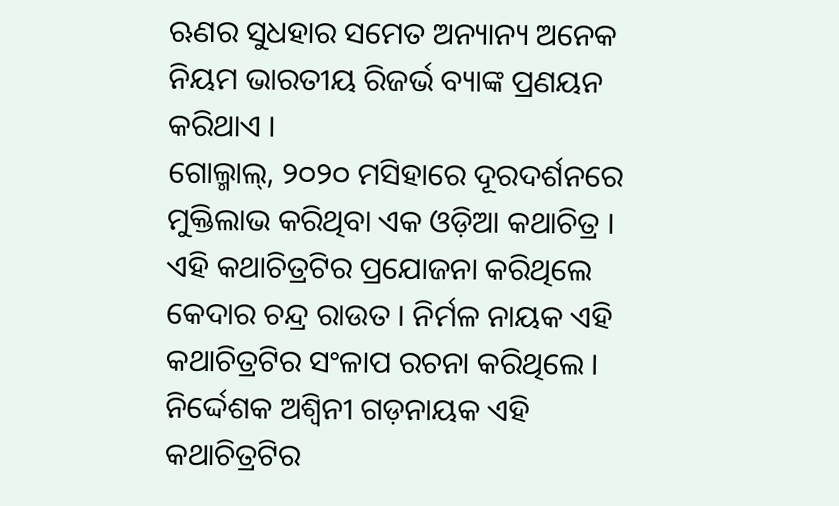ଋଣର ସୁଧହାର ସମେତ ଅନ୍ୟାନ୍ୟ ଅନେକ ନିୟମ ଭାରତୀୟ ରିଜର୍ଭ ବ୍ୟାଙ୍କ ପ୍ରଣୟନ କରିଥାଏ ।
ଗୋଲ୍ମାଲ୍, ୨୦୨୦ ମସିହାରେ ଦୂରଦର୍ଶନରେ ମୁକ୍ତିଲାଭ କରିଥିବା ଏକ ଓଡ଼ିଆ କଥାଚିତ୍ର । ଏହି କଥାଚିତ୍ରଟିର ପ୍ରଯୋଜନା କରିଥିଲେ କେଦାର ଚନ୍ଦ୍ର ରାଉତ । ନିର୍ମଳ ନାୟକ ଏହି କଥାଚିତ୍ରଟିର ସଂଳାପ ରଚନା କରିଥିଲେ । ନିର୍ଦ୍ଦେଶକ ଅଶ୍ୱିନୀ ଗଡ଼ନାୟକ ଏହି କଥାଚିତ୍ରଟିର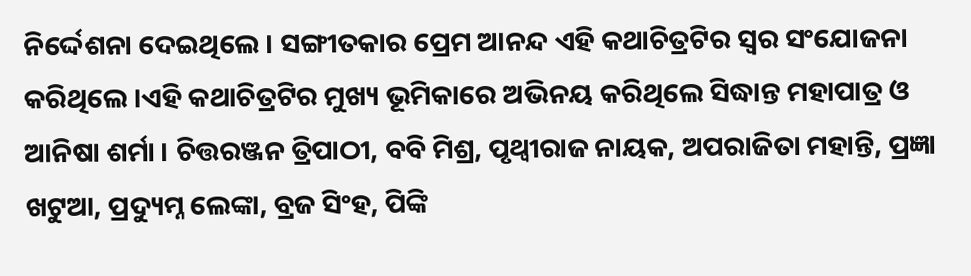ନିର୍ଦ୍ଦେଶନା ଦେଇଥିଲେ । ସଙ୍ଗୀତକାର ପ୍ରେମ ଆନନ୍ଦ ଏହି କଥାଚିତ୍ରଟିର ସ୍ୱର ସଂଯୋଜନା କରିଥିଲେ ।ଏହି କଥାଚିତ୍ରଟିର ମୁଖ୍ୟ ଭୂମିକାରେ ଅଭିନୟ କରିଥିଲେ ସିଦ୍ଧାନ୍ତ ମହାପାତ୍ର ଓ ଆନିଷା ଶର୍ମା । ଚିତ୍ତରଞ୍ଜନ ତ୍ରିପାଠୀ, ବବି ମିଶ୍ର, ପୃଥ୍ୱୀରାଜ ନାୟକ, ଅପରାଜିତା ମହାନ୍ତି, ପ୍ରଜ୍ଞା ଖଟୁଆ, ପ୍ରଦ୍ୟୁମ୍ନ ଲେଙ୍କା, ବ୍ରଜ ସିଂହ, ପିଙ୍କି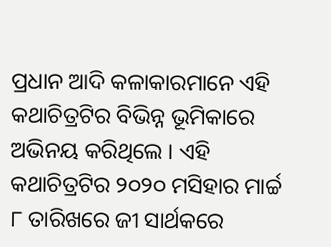ପ୍ରଧାନ ଆଦି କଳାକାରମାନେ ଏହି କଥାଚିତ୍ରଟିର ବିଭିନ୍ନ ଭୂମିକାରେ ଅଭିନୟ କରିଥିଲେ । ଏହି କଥାଚିତ୍ରଟିର ୨୦୨୦ ମସିହାର ମାର୍ଚ୍ଚ ୮ ତାରିଖରେ ଜୀ ସାର୍ଥକରେ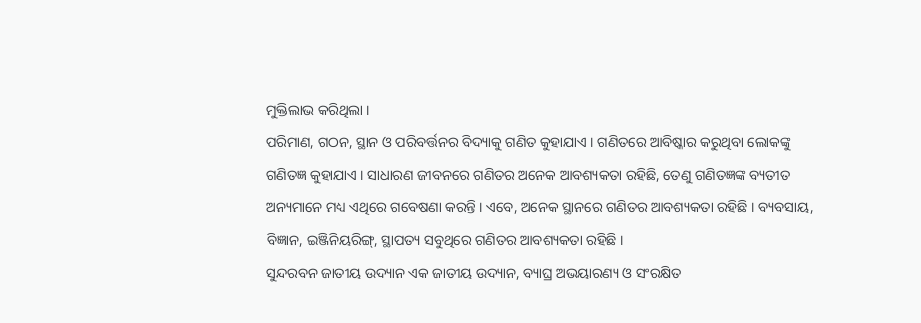ମୁକ୍ତିଲାଭ କରିଥିଲା ।
ପରିମାଣ, ଗଠନ, ସ୍ଥାନ ଓ ପରିବର୍ତ୍ତନର ବିଦ୍ୟାକୁ ଗଣିତ କୁହାଯାଏ । ଗଣିତରେ ଆବିଷ୍କାର କରୁଥିବା ଲୋକଙ୍କୁ ଗଣିତଜ୍ଞ କୁହାଯାଏ । ସାଧାରଣ ଜୀବନରେ ଗଣିତର ଅନେକ ଆବଶ୍ୟକତା ରହିଛି, ତେଣୁ ଗଣିତଜ୍ଞଙ୍କ ବ୍ୟତୀତ ଅନ୍ୟମାନେ ମଧ୍ୟ ଏଥିରେ ଗବେଷଣା କରନ୍ତି । ଏବେ, ଅନେକ ସ୍ଥାନରେ ଗଣିତର ଆବଶ୍ୟକତା ରହିଛି । ବ୍ୟବସାୟ, ବିଜ୍ଞାନ, ଇଞ୍ଜିନିୟରିଙ୍ଗ୍, ସ୍ଥାପତ୍ୟ ସବୁଥିରେ ଗଣିତର ଆବଶ୍ୟକତା ରହିଛି ।
ସୁନ୍ଦରବନ ଜାତୀୟ ଉଦ୍ୟାନ ଏକ ଜାତୀୟ ଉଦ୍ୟାନ, ବ୍ୟାଘ୍ର ଅଭୟାରଣ୍ୟ ଓ ସଂରକ୍ଷିତ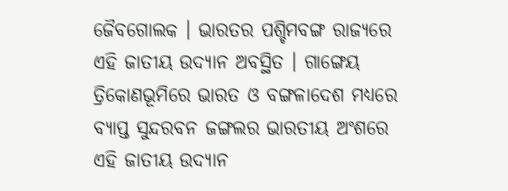ଜୈବଗୋଲକ । ଭାରତର ପଶ୍ଚିମବଙ୍ଗ ରାଜ୍ୟରେ ଏହି ଜାତୀୟ ଉଦ୍ୟାନ ଅବସ୍ଥିତ । ଗାଙ୍ଗେୟ ତ୍ରିକୋଣଭୂମିରେ ଭାରତ ଓ ବଙ୍ଗଳାଦେଶ ମଧ୍ୟରେ ବ୍ୟାପ୍ତ ସୁନ୍ଦରବନ ଜଙ୍ଗଲର ଭାରତୀୟ ଅଂଶରେ ଏହି ଜାତୀୟ ଉଦ୍ୟାନ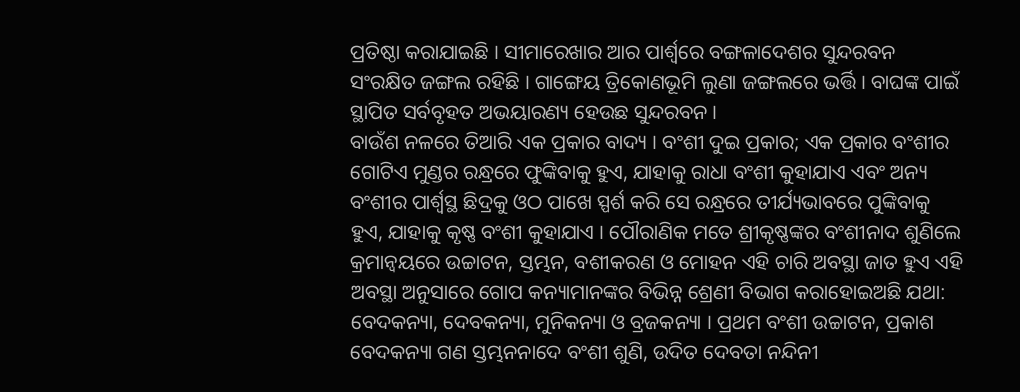ପ୍ରତିଷ୍ଠା କରାଯାଇଛି । ସୀମାରେଖାର ଆର ପାର୍ଶ୍ୱରେ ବଙ୍ଗଳାଦେଶର ସୁନ୍ଦରବନ ସଂରକ୍ଷିତ ଜଙ୍ଗଲ ରହିଛି । ଗାଙ୍ଗେୟ ତ୍ରିକୋଣଭୂମି ଲୁଣା ଜଙ୍ଗଲରେ ଭର୍ତ୍ତି । ବାଘଙ୍କ ପାଇଁ ସ୍ଥାପିତ ସର୍ବବୃହତ ଅଭୟାରଣ୍ୟ ହେଉଛ ସୁନ୍ଦରବନ ।
ବାଉଁଶ ନଳରେ ତିଆରି ଏକ ପ୍ରକାର ବାଦ୍ୟ । ବଂଶୀ ଦୁଇ ପ୍ରକାର; ଏକ ପ୍ରକାର ବଂଶୀର ଗୋଟିଏ ମୁଣ୍ଡର ରନ୍ଧ୍ରରେ ଫୁଙ୍କିବାକୁ ହୁଏ, ଯାହାକୁ ରାଧା ବଂଶୀ କୁହାଯାଏ ଏବଂ ଅନ୍ୟ ବଂଶୀର ପାର୍ଶ୍ୱସ୍ଥ ଛିଦ୍ରକୁ ଓଠ ପାଖେ ସ୍ପର୍ଶ କରି ସେ ରନ୍ଧ୍ରରେ ତୀର୍ଯ୍ୟଭାବରେ ପୁଙ୍କିବାକୁ ହୁଏ, ଯାହାକୁ କୃଷ୍ଣ ବଂଶୀ କୁହାଯାଏ । ପୌରାଣିକ ମତେ ଶ୍ରୀକୃଷ୍ଣଙ୍କର ବଂଶୀନାଦ ଶୁଣିଲେ କ୍ରମାନ୍ୱୟରେ ଉଚ୍ଚାଟନ, ସ୍ତମ୍ଭନ, ବଶୀକରଣ ଓ ମୋହନ ଏହି ଚାରି ଅବସ୍ଥା ଜାତ ହୁଏ ଏହି ଅବସ୍ଥା ଅନୁସାରେ ଗୋପ କନ୍ୟାମାନଙ୍କର ବିଭିନ୍ନ ଶ୍ରେଣୀ ବିଭାଗ କରାହୋଇଅଛି ଯଥା: ବେଦକନ୍ୟା, ଦେବକନ୍ୟା, ମୁନିକନ୍ୟା ଓ ବ୍ରଜକନ୍ୟା । ପ୍ରଥମ ବଂଶୀ ଉଚ୍ଚାଟନ, ପ୍ରକାଶ ବେଦକନ୍ୟା ଗଣ ସ୍ତମ୍ଭନନାଦେ ବଂଶୀ ଶୁଣି, ଉଦିତ ଦେବତା ନନ୍ଦିନୀ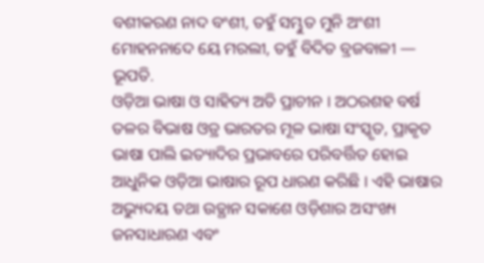ବଶୀକରଣ ନାଦ ବଂଶୀ, ତହୁଁ ସମ୍ଭୁତ ମୁନି ଅଂଶୀ ମୋହନନାଦେ ୟେ ମରଲୀ, ତହୁଁ ବିଦିତ ବ୍ରଜବାଳୀ — ଭୂପତି.
ଓଡ଼ିଆ ଭାଷା ଓ ସାହିତ୍ୟ ଅତି ପ୍ରାଚୀନ । ଅଠରଶହ ବର୍ଷ ତଳର ବିଭାଷ ଓଡ୍ର ଭାରତର ମୂଳ ଭାଷା ସଂସ୍କୃତ, ପ୍ରାକୃତ ଭାଷା ପାଲି ଇତ୍ୟାଦିର ପ୍ରଭାବରେ ପରିବର୍ତ୍ତିତ ହୋଇ ଆଧୁନିକ ଓଡ଼ିଆ ଭାଷାର ରୂପ ଧାରଣ କରିଛି । ଏହି ଭାଷାର ଅଭ୍ୟୁଦୟ ତଥା ଉତ୍ଥାନ ସକାଶେ ଓଡ଼ିଶାର ଅସଂଖ୍ୟ ଜନସାଧାରଣ ଏବଂ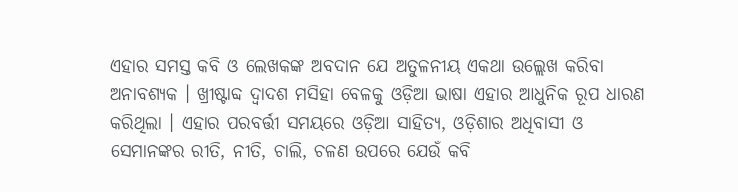ଏହାର ସମସ୍ତ କବି ଓ ଲେଖକଙ୍କ ଅବଦାନ ଯେ ଅତୁଳନୀୟ ଏକଥା ଉଲ୍ଲେଖ କରିବା ଅନାବଶ୍ୟକ । ଖ୍ରୀଷ୍ଟାବ୍ଦ ଦ୍ୱାଦଶ ମସିହା ବେଳକୁ ଓଡ଼ିଆ ଭାଷା ଏହାର ଆଧୁନିକ ରୂପ ଧାରଣ କରିଥିଲା । ଏହାର ପରବର୍ତ୍ତୀ ସମୟରେ ଓଡ଼ିଆ ସାହିତ୍ୟ, ଓଡ଼ିଶାର ଅଧିବାସୀ ଓ ସେମାନଙ୍କର ରୀତି, ନୀତି, ଚାଲି, ଚଳଣ ଉପରେ ଯେଉଁ କବି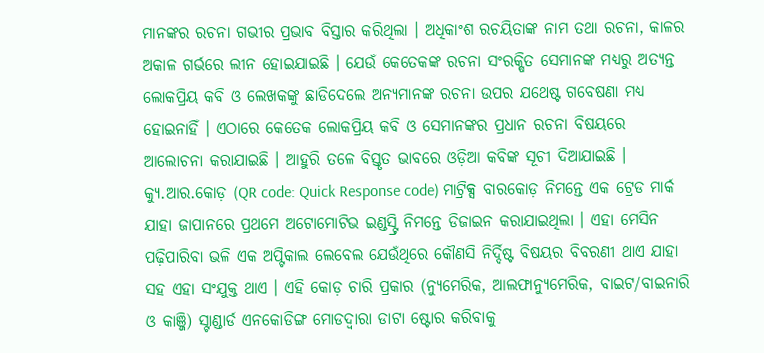ମାନଙ୍କର ରଚନା ଗଭୀର ପ୍ରଭାବ ବିସ୍ତାର କରିଥିଲା । ଅଧିକାଂଶ ରଚୟିତାଙ୍କ ନାମ ତଥା ରଚନା, କାଳର ଅକାଳ ଗର୍ଭରେ ଲୀନ ହୋଇଯାଇଛି । ଯେଉଁ କେତେକଙ୍କ ରଚନା ସଂରକ୍ଷିତ ସେମାନଙ୍କ ମଧ୍ୟରୁ ଅତ୍ୟନ୍ତ ଲୋକପ୍ରିୟ କବି ଓ ଲେଖକଙ୍କୁ ଛାଡିଦେଲେ ଅନ୍ୟମାନଙ୍କ ରଚନା ଉପର ଯଥେଷ୍ଟ ଗବେଷଣା ମଧ୍ୟ ହୋଇନାହିଁ । ଏଠାରେ କେତେକ ଲୋକପ୍ରିୟ କବି ଓ ସେମାନଙ୍କର ପ୍ରଧାନ ରଚନା ବିଷୟରେ ଆଲୋଚନା କରାଯାଇଛି । ଆହୁରି ତଳେ ବିସ୍ତୃତ ଭାବରେ ଓଡ଼ିଆ କବିଙ୍କ ସୂଚୀ ଦିଆଯାଇଛି ।
କ୍ୟୁ.ଆର.କୋଡ଼ (QR code: Quick Response code) ମାଟ୍ରିକ୍ସ ବାରକୋଡ଼ ନିମନ୍ତେ ଏକ ଟ୍ରେଡ ମାର୍କ ଯାହା ଜାପାନରେ ପ୍ରଥମେ ଅଟୋମୋଟିଭ ଇଣ୍ଡସ୍ଟ୍ରି ନିମନ୍ତେ ଡିଜାଇନ କରାଯାଇଥିଲା । ଏହା ମେସିନ ପଢ଼ିପାରିବା ଭଳି ଏକ ଅପ୍ଟିକାଲ ଲେବେଲ ଯେଉଁଥିରେ କୌଣସି ନିର୍ଦ୍ଦିଷ୍ଟ ବିଷୟର ବିବରଣୀ ଥାଏ ଯାହା ସହ ଏହା ସଂଯୁକ୍ତ ଥାଏ । ଏହି କୋଡ଼ ଚାରି ପ୍ରକାର (ନ୍ୟୁମେରିକ, ଆଲଫାନ୍ୟୁମେରିକ, ବାଇଟ/ବାଇନାରି ଓ କାଞ୍ଜି) ସ୍ଟାଣ୍ଡାର୍ଡ ଏନକୋଡିଙ୍ଗ ମୋଡଦ୍ୱାରା ଡାଟା ଷ୍ଟୋର କରିବାକୁ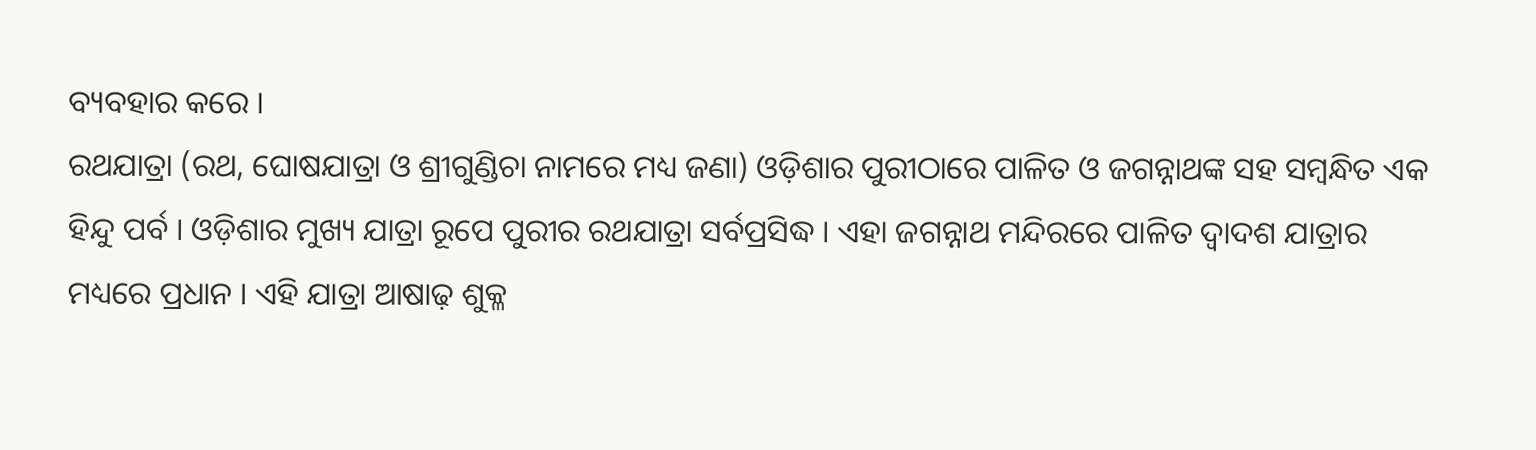ବ୍ୟବହାର କରେ ।
ରଥଯାତ୍ରା (ରଥ, ଘୋଷଯାତ୍ରା ଓ ଶ୍ରୀଗୁଣ୍ଡିଚା ନାମରେ ମଧ୍ୟ ଜଣା) ଓଡ଼ିଶାର ପୁରୀଠାରେ ପାଳିତ ଓ ଜଗନ୍ନାଥଙ୍କ ସହ ସମ୍ବନ୍ଧିତ ଏକ ହିନ୍ଦୁ ପର୍ବ । ଓଡ଼ିଶାର ମୁଖ୍ୟ ଯାତ୍ରା ରୂପେ ପୁରୀର ରଥଯାତ୍ରା ସର୍ବପ୍ରସିଦ୍ଧ । ଏହା ଜଗନ୍ନାଥ ମନ୍ଦିରରେ ପାଳିତ ଦ୍ୱାଦଶ ଯାତ୍ରାର ମଧ୍ୟରେ ପ୍ରଧାନ । ଏହି ଯାତ୍ରା ଆଷାଢ଼ ଶୁକ୍ଳ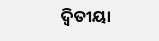ଦ୍ୱିତୀୟା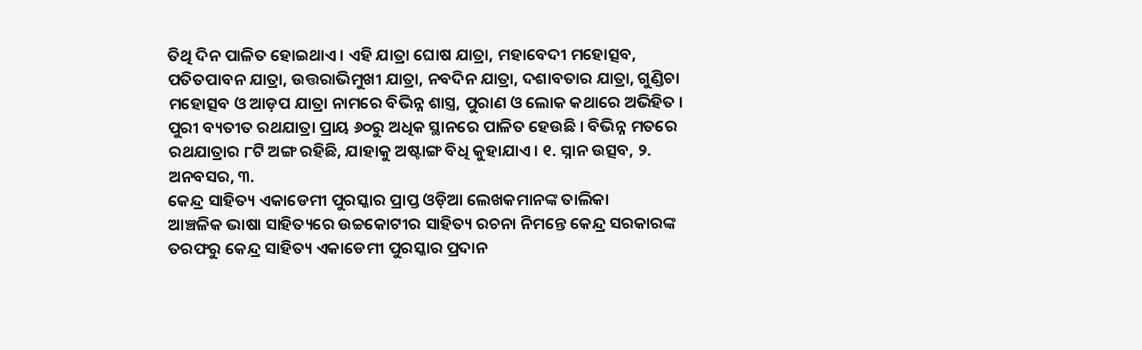ତିଥି ଦିନ ପାଳିତ ହୋଇଥାଏ । ଏହି ଯାତ୍ରା ଘୋଷ ଯାତ୍ରା, ମହାବେଦୀ ମହୋତ୍ସବ, ପତିତପାବନ ଯାତ୍ରା, ଉତ୍ତରାଭିମୁଖୀ ଯାତ୍ରା, ନବଦିନ ଯାତ୍ରା, ଦଶାବତାର ଯାତ୍ରା, ଗୁଣ୍ଡିଚା ମହୋତ୍ସବ ଓ ଆଡ଼ପ ଯାତ୍ରା ନାମରେ ବିଭିନ୍ନ ଶାସ୍ତ୍ର, ପୁରାଣ ଓ ଲୋକ କଥାରେ ଅଭିହିତ । ପୁରୀ ବ୍ୟତୀତ ରଥଯାତ୍ରା ପ୍ରାୟ ୬୦ରୁ ଅଧିକ ସ୍ଥାନରେ ପାଳିତ ହେଉଛି । ବିଭିନ୍ନ ମତରେ ରଥଯାତ୍ରାର ୮ଟି ଅଙ୍ଗ ରହିଛି, ଯାହାକୁ ଅଷ୍ଟାଙ୍ଗ ବିଧି କୁହାଯାଏ । ୧. ସ୍ନାନ ଉତ୍ସବ, ୨. ଅନବସର, ୩.
କେନ୍ଦ୍ର ସାହିତ୍ୟ ଏକାଡେମୀ ପୁରସ୍କାର ପ୍ରାପ୍ତ ଓଡ଼ିଆ ଲେଖକମାନଙ୍କ ତାଲିକା
ଆଞ୍ଚଳିକ ଭାଷା ସାହିତ୍ୟରେ ଉଚ୍ଚକୋଟୀର ସାହିତ୍ୟ ରଚନା ନିମନ୍ତେ କେନ୍ଦ୍ର ସରକାରଙ୍କ ତରଫରୁ କେନ୍ଦ୍ର ସାହିତ୍ୟ ଏକାଡେମୀ ପୁରସ୍କାର ପ୍ରଦାନ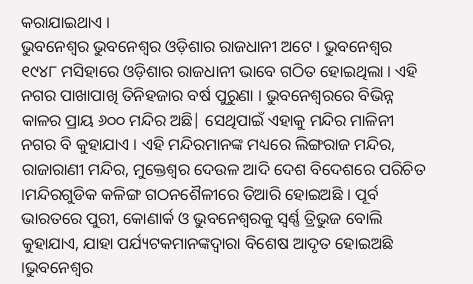କରାଯାଇଥାଏ ।
ଭୁବନେଶ୍ୱର ଭୁବନେଶ୍ୱର ଓଡ଼ିଶାର ରାଜଧାନୀ ଅଟେ । ଭୁବନେଶ୍ୱର ୧୯୪୮ ମସିହାରେ ଓଡ଼ିଶାର ରାଜଧାନୀ ଭାବେ ଗଠିତ ହୋଇଥିଲା । ଏହି ନଗର ପାଖାପାଖି ତିନିହଜାର ବର୍ଷ ପୁରୁଣା । ଭୁବନେଶ୍ୱରରେ ବିଭିନ୍ନ କାଳର ପ୍ରାୟ ୬୦୦ ମନ୍ଦିର ଅଛି| ସେଥିପାଇଁ ଏହାକୁ ମନ୍ଦିର ମାଳିନୀ ନଗର ବି କୁହାଯାଏ । ଏହି ମନ୍ଦିରମାନଙ୍କ ମଧ୍ୟରେ ଲିଙ୍ଗରାଜ ମନ୍ଦିର, ରାଜାରାଣୀ ମନ୍ଦିର, ମୁକ୍ତେଶ୍ୱର ଦେଉଳ ଆଦି ଦେଶ ବିଦେଶରେ ପରିଚିତ ।ମନ୍ଦିରଗୁଡିକ କଳିଙ୍ଗ ଗଠନଶୈଳୀରେ ତିଆରି ହୋଇଅଛି । ପୂର୍ବ ଭାରତରେ ପୁରୀ, କୋଣାର୍କ ଓ ଭୁବନେଶ୍ୱରକୁ ସ୍ୱର୍ଣ୍ଣ ତ୍ରିଭୁଜ ବୋଲି କୁହାଯାଏ, ଯାହା ପର୍ଯ୍ୟଟକମାନଙ୍କଦ୍ୱାରା ବିଶେଷ ଆଦୃତ ହୋଇଅଛି ।ଭୁବନେଶ୍ୱର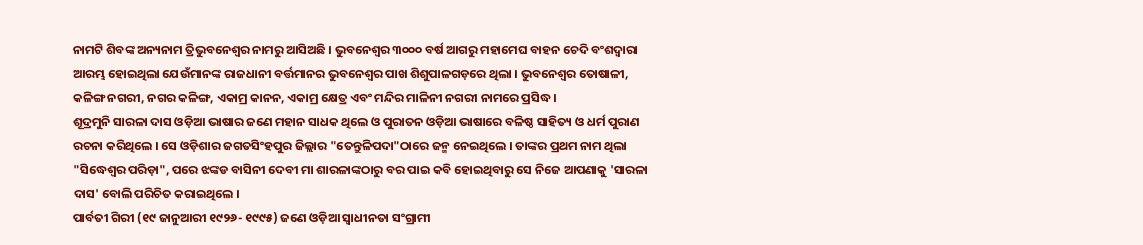ନାମଟି ଶିବଙ୍କ ଅନ୍ୟନାମ ତ୍ରିଭୁବନେଶ୍ୱର ନାମରୁ ଆସିଅଛି । ଭୁବନେଶ୍ୱର ୩୦୦୦ ବର୍ଷ ଆଗରୁ ମହାମେଘ ବାହନ ଚେଦି ବଂଶଦ୍ୱାରା ଆରମ୍ଭ ହୋଇଥିଲା ଯେଉଁମାନଙ୍କ ରାଜଧାନୀ ବର୍ତ୍ତମାନର ଭୁବନେଶ୍ୱର ପାଖ ଶିଶୁପାଳଗଡ଼ରେ ଥିଲା । ଭୁବନେଶ୍ୱର ତୋଷାଳୀ, କଳିଙ୍ଗ ନଗରୀ, ନଗର କଳିଙ୍ଗ, ଏକାମ୍ର କାନନ, ଏକାମ୍ର କ୍ଷେତ୍ର ଏବଂ ମନ୍ଦିର ମାଳିନୀ ନଗରୀ ନାମରେ ପ୍ରସିଦ୍ଧ ।
ଶୂଦ୍ରମୁନି ସାରଳା ଦାସ ଓଡ଼ିଆ ଭାଷାର ଜଣେ ମହାନ ସାଧକ ଥିଲେ ଓ ପୁରାତନ ଓଡ଼ିଆ ଭାଷାରେ ବଳିଷ୍ଠ ସାହିତ୍ୟ ଓ ଧର୍ମ ପୁରାଣ ରଚନା କରିଥିଲେ । ସେ ଓଡ଼ିଶାର ଜଗତସିଂହପୁର ଜିଲ୍ଲାର "ତେନ୍ତୁଳିପଦା"ଠାରେ ଜନ୍ମ ନେଇଥିଲେ । ତାଙ୍କର ପ୍ରଥମ ନାମ ଥିଲା "ସିଦ୍ଧେଶ୍ୱର ପରିଡ଼ା", ପରେ ଝଙ୍କଡ ବାସିନୀ ଦେବୀ ମା ଶାରଳାଙ୍କଠାରୁ ବର ପାଇ କବି ହୋଇଥିବାରୁ ସେ ନିଜେ ଆପଣାକୁ 'ସାରଳା ଦାସ' ବୋଲି ପରିଚିତ କରାଇଥିଲେ ।
ପାର୍ବତୀ ଗିରୀ (୧୯ ଜାନୁଆରୀ ୧୯୨୬- ୧୯୯୫) ଜଣେ ଓଡ଼ିଆ ସ୍ୱାଧୀନତା ସଂଗ୍ରାମୀ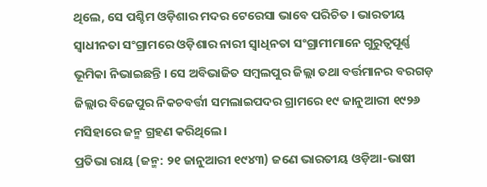ଥିଲେ, ସେ ପଶ୍ଚିମ ଓଡ଼ିଶାର ମଦର ଟେରେସା ଭାବେ ପରିଚିତ । ଭାରତୀୟ ସ୍ୱାଧୀନତା ସଂଗ୍ରାମରେ ଓଡ଼ିଶାର ନାରୀ ସ୍ୱାଧିନତା ସଂଗ୍ରାମୀମାନେ ଗୁରୁତ୍ୱପୂର୍ଣ୍ଣ ଭୂମିକା ନିଭାଇଛନ୍ତି । ସେ ଅବିଭାଜିତ ସମ୍ବଲପୁର ଜିଲ୍ଲା ତଥା ବର୍ତ୍ତମାନର ବରଗଡ଼ ଜିଲ୍ଲାର ବିଜେପୁର ନିକଚବର୍ତ୍ତୀ ସମଲାଇପଦର ଗ୍ରାମରେ ୧୯ ଜାନୁଆରୀ ୧୯୨୬ ମସିହାରେ ଜନ୍ମ ଗ୍ରହଣ କରିଥିଲେ।
ପ୍ରତିଭା ରାୟ (ଜନ୍ମ: ୨୧ ଜାନୁଆରୀ ୧୯୪୩) ଜଣେ ଭାରତୀୟ ଓଡ଼ିଆ-ଭାଷୀ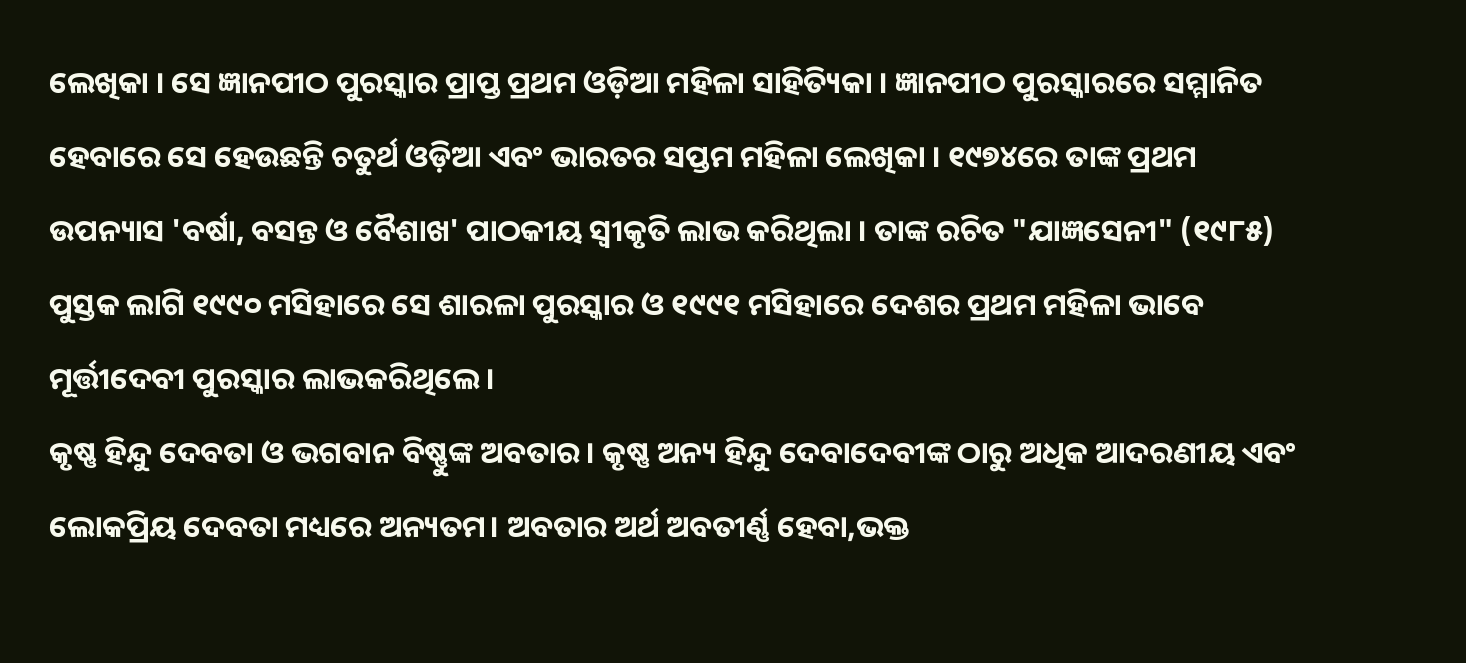ଲେଖିକା । ସେ ଜ୍ଞାନପୀଠ ପୁରସ୍କାର ପ୍ରାପ୍ତ ପ୍ରଥମ ଓଡ଼ିଆ ମହିଳା ସାହିତ୍ୟିକା । ଜ୍ଞାନପୀଠ ପୁରସ୍କାରରେ ସମ୍ମାନିତ ହେବାରେ ସେ ହେଉଛନ୍ତି ଚତୁର୍ଥ ଓଡ଼ିଆ ଏବଂ ଭାରତର ସପ୍ତମ ମହିଳା ଲେଖିକା । ୧୯୭୪ରେ ତାଙ୍କ ପ୍ରଥମ ଉପନ୍ୟାସ 'ବର୍ଷା, ବସନ୍ତ ଓ ବୈଶାଖ' ପାଠକୀୟ ସ୍ୱୀକୃତି ଲାଭ କରିଥିଲା । ତାଙ୍କ ରଚିତ "ଯାଜ୍ଞସେନୀ" (୧୯୮୫) ପୁସ୍ତକ ଲାଗି ୧୯୯୦ ମସିହାରେ ସେ ଶାରଳା ପୁରସ୍କାର ଓ ୧୯୯୧ ମସିହାରେ ଦେଶର ପ୍ରଥମ ମହିଳା ଭାବେ ମୂର୍ତ୍ତୀଦେବୀ ପୁରସ୍କାର ଲାଭକରିଥିଲେ ।
କୃଷ୍ଣ ହିନ୍ଦୁ ଦେବତା ଓ ଭଗବାନ ବିଷ୍ଣୁଙ୍କ ଅବତାର। କୃଷ୍ଣ ଅନ୍ୟ ହିନ୍ଦୁ ଦେବାଦେବୀଙ୍କ ଠାରୁ ଅଧିକ ଆଦରଣୀୟ ଏବଂ ଲୋକପ୍ରିୟ ଦେବତା ମଧ୍ୟରେ ଅନ୍ୟତମ। ଅବତାର ଅର୍ଥ ଅବତୀର୍ଣ୍ଣ ହେବା,ଭକ୍ତ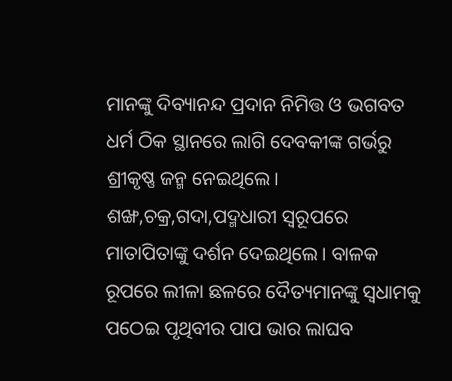ମାନଙ୍କୁ ଦିବ୍ୟାନନ୍ଦ ପ୍ରଦାନ ନିମିତ୍ତ ଓ ଭଗବତ ଧର୍ମ ଠିକ ସ୍ଥାନରେ ଲାଗି ଦେବକୀଙ୍କ ଗର୍ଭରୁ ଶ୍ରୀକୃଷ୍ଣ ଜନ୍ମ ନେଇଥିଲେ। ଶଙ୍ଖ,ଚକ୍ର,ଗଦା,ପଦ୍ମଧାରୀ ସ୍ୱରୂପରେ ମାତାପିତାଙ୍କୁ ଦର୍ଶନ ଦେଇଥିଲେ। ବାଳକ ରୂପରେ ଲୀଳା ଛଳରେ ଦୈତ୍ୟମାନଙ୍କୁ ସ୍ୱଧାମକୁ ପଠେଇ ପୃଥିବୀର ପାପ ଭାର ଲାଘବ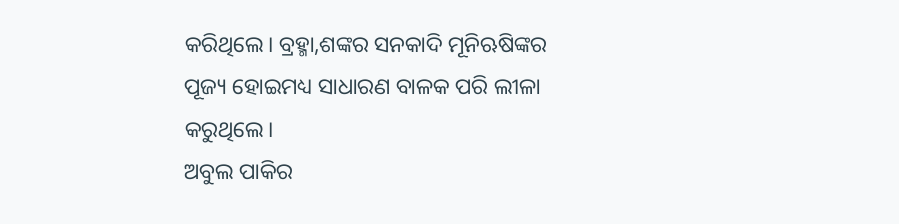କରିଥିଲେ। ବ୍ରହ୍ମା,ଶଙ୍କର ସନକାଦି ମୂନିଋଷିଙ୍କର ପୂଜ୍ୟ ହୋଇମଧ୍ୟ ସାଧାରଣ ବାଳକ ପରି ଲୀଳା କରୁଥିଲେ।
ଅବୁଲ ପାକିର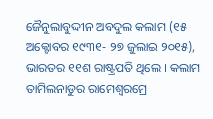ଜୈନୁଲାବୁଦ୍ଦୀନ ଅବଦୁଲ କଲାମ (୧୫ ଅକ୍ଟୋବର ୧୯୩୧- ୨୭ ଜୁଲାଇ ୨୦୧୫), ଭାରତର ୧୧ଶ ରାଷ୍ଟ୍ରପତି ଥିଲେ । କଲାମ ତାମିଲନାଡୁର ରାମେଶ୍ୱରମ୍ରେ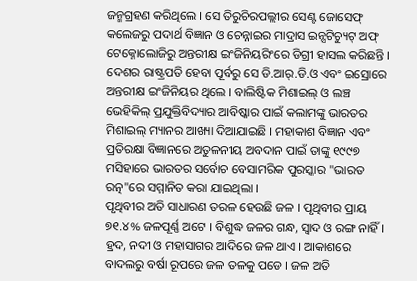ଜନ୍ମଗ୍ରହଣ କରିଥିଲେ । ସେ ତିରୁଚିରପଲ୍ଲୀର ସେଣ୍ଟ ଜୋସେଫ୍ କଲେଜରୁ ପଦାର୍ଥ ବିଜ୍ଞାନ ଓ ଚେନ୍ନାଇର ମାଦ୍ରାସ ଇନ୍ସଟିଚ୍ୟୁଟ୍ ଅଫ୍ ଟେକ୍ନୋଲୋଜିରୁ ଅନ୍ତରୀକ୍ଷ ଇଂଜିନିୟରିଂରେ ଡିଗ୍ରୀ ହାସଲ କରିଛନ୍ତି । ଦେଶର ରାଷ୍ଟ୍ରପତି ହେବା ପୂର୍ବରୁ ସେ ଡି.ଆର୍.ଡି.ଓ ଏବଂ ଇସ୍ରୋରେ ଅନ୍ତରୀକ୍ଷ ଇଂଜିନିୟର ଥିଲେ । ବାଲିଷ୍ଟିକ ମିଶାଇଲ୍ ଓ ଲଞ୍ଚ ଭେହିକିଲ୍ ପ୍ରଯୁକ୍ତିବିଦ୍ୟାର ଆବିଷ୍କାର ପାଇଁ କଲାମଙ୍କୁ ଭାରତର ମିଶାଇଲ୍ ମ୍ୟାନର ଆଖ୍ୟା ଦିଆଯାଇଛି । ମହାକାଶ ବିଜ୍ଞାନ ଏବଂ ପ୍ରତିରକ୍ଷା ବିଜ୍ଞାନରେ ଅତୁଳନୀୟ ଅବଦାନ ପାଇଁ ତାଙ୍କୁ ୧୯୯୭ ମସିହାରେ ଭାରତର ସର୍ବୋଚ ବେସାମରିକ ପୁରସ୍କାର "ଭାରତ ରତ୍ନ"ରେ ସମ୍ମାନିତ କରା ଯାଇଥିଲା ।
ପୃଥିବୀର ଅତି ସାଧାରଣ ତରଳ ହେଉଛି ଜଳ । ପୃଥିବୀର ପ୍ରାୟ ୭୧.୪% ଜଳପୂର୍ଣ୍ଣ ଅଟେ । ବିଶୁଦ୍ଧ ଜଳର ଗନ୍ଧ, ସ୍ୱାଦ ଓ ରଙ୍ଗ ନାହିଁ । ହ୍ରଦ, ନଦୀ ଓ ମହାସାଗର ଆଦିରେ ଜଳ ଥାଏ । ଆକାଶରେ ବାଦଲରୁ ବର୍ଷା ରୂପରେ ଜଳ ତଳକୁ ପଡେ । ଜଳ ଅତି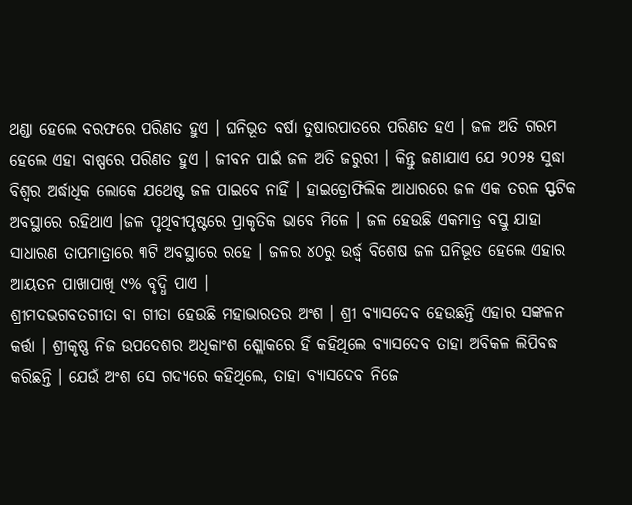ଥଣ୍ଡା ହେଲେ ବରଫରେ ପରିଣତ ହୁଏ । ଘନିଭୂତ ବର୍ଷା ତୁଷାରପାତରେ ପରିଣତ ହଏ । ଜଳ ଅତି ଗରମ ହେଲେ ଏହା ବାଷ୍ପରେ ପରିଣତ ହୁଏ । ଜୀବନ ପାଇଁ ଜଳ ଅତି ଜରୁରୀ । କିନ୍ତୁ ଜଣାଯାଏ ଯେ ୨୦୨୫ ସୁଦ୍ଧା ବିଶ୍ୱର ଅର୍ଦ୍ଧାଧିକ ଲୋକେ ଯଥେଷ୍ଟ ଜଳ ପାଇବେ ନାହିଁ । ହାଇଡ୍ରୋଫିଲିକ ଆଧାରରେ ଜଳ ଏକ ତରଳ ସ୍ଫଟିକ ଅବସ୍ଥାରେ ରହିଥାଏ ।ଜଳ ପୃଥିବୀପୃଷ୍ଟରେ ପ୍ରାକୃତିକ ଭାବେ ମିଳେ । ଜଳ ହେଉଛି ଏକମାତ୍ର ବସ୍ତୁ ଯାହା ସାଧାରଣ ତାପମାତ୍ରାରେ ୩ଟି ଅବସ୍ଥାରେ ରହେ । ଜଳର ୪୦ରୁ ଉର୍ଦ୍ଧ୍ୱ ବିଶେଷ ଜଳ ଘନିଭୂତ ହେଲେ ଏହାର ଆୟତନ ପାଖାପାଖି ୯% ବୃଦ୍ଧି ପାଏ ।
ଶ୍ରୀମଦଭଗବତଗୀତା ବା ଗୀତା ହେଉଛି ମହାଭାରତର ଅଂଶ । ଶ୍ରୀ ବ୍ୟାସଦେବ ହେଉଛନ୍ତି ଏହାର ସଙ୍କଳନ କର୍ତ୍ତା । ଶ୍ରୀକୃଷ୍ଣ ନିଜ ଉପଦେଶର ଅଧିକାଂଶ ଶ୍ଲୋକରେ ହିଁ କହିଥିଲେ ବ୍ୟାସଦେବ ତାହା ଅବିକଳ ଲିପିବଦ୍ଧ କରିଛନ୍ତି । ଯେଉଁ ଅଂଶ ସେ ଗଦ୍ୟରେ କହିଥିଲେ, ତାହା ବ୍ୟାସଦେବ ନିଜେ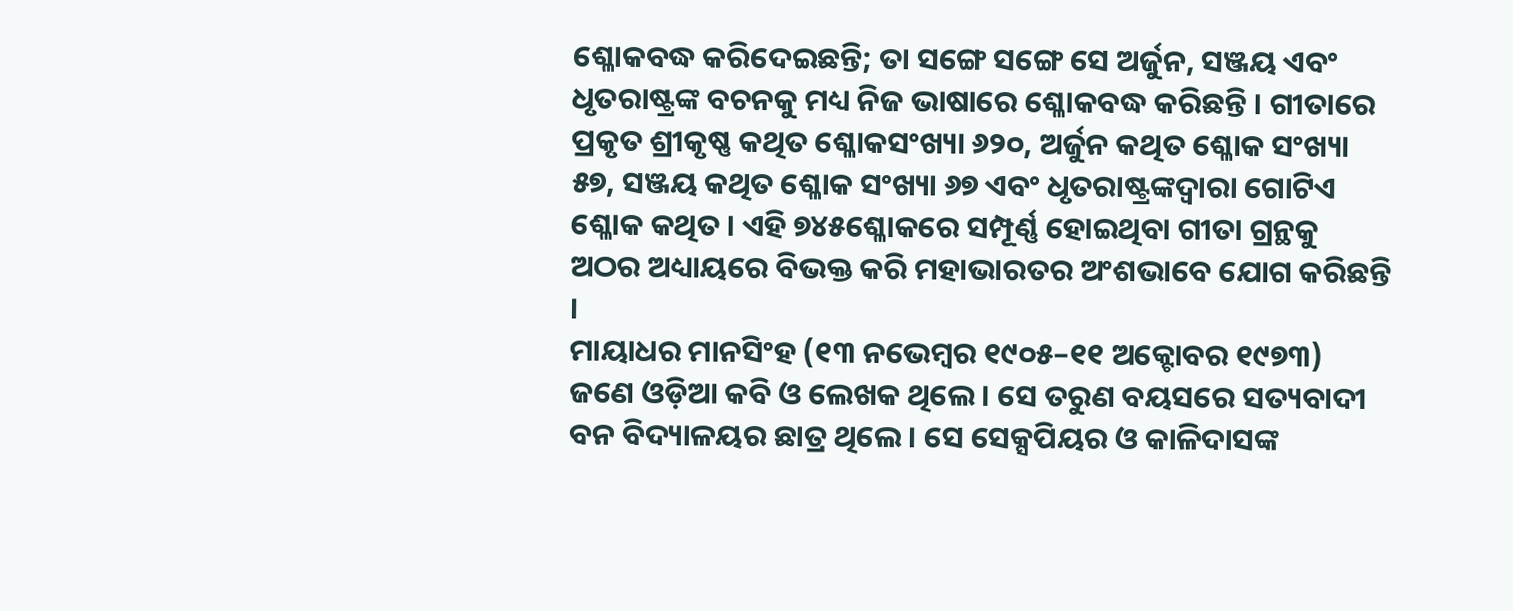ଶ୍ଳୋକବଦ୍ଧ କରିଦେଇଛନ୍ତି; ତା ସଙ୍ଗେ ସଙ୍ଗେ ସେ ଅର୍ଜୁନ, ସଞ୍ଜୟ ଏବଂ ଧୃତରାଷ୍ଟ୍ରଙ୍କ ବଚନକୁ ମଧ୍ୟ ନିଜ ଭାଷାରେ ଶ୍ଳୋକବଦ୍ଧ କରିଛନ୍ତି । ଗୀତାରେ ପ୍ରକୃତ ଶ୍ରୀକୃଷ୍ଣ କଥିତ ଶ୍ଳୋକସଂଖ୍ୟା ୬୨୦, ଅର୍ଜୁନ କଥିତ ଶ୍ଳୋକ ସଂଖ୍ୟା ୫୭, ସଞ୍ଜୟ କଥିତ ଶ୍ଳୋକ ସଂଖ୍ୟା ୬୭ ଏବଂ ଧୃତରାଷ୍ଟ୍ରଙ୍କଦ୍ୱାରା ଗୋଟିଏ ଶ୍ଳୋକ କଥିତ । ଏହି ୭୪୫ଶ୍ଳୋକରେ ସମ୍ପୂର୍ଣ୍ଣ ହୋଇଥିବା ଗୀତା ଗ୍ରନ୍ଥକୁ ଅଠର ଅଧ୍ୟାୟରେ ବିଭକ୍ତ କରି ମହାଭାରତର ଅଂଶଭାବେ ଯୋଗ କରିଛନ୍ତି ।
ମାୟାଧର ମାନସିଂହ (୧୩ ନଭେମ୍ବର ୧୯୦୫–୧୧ ଅକ୍ଟୋବର ୧୯୭୩) ଜଣେ ଓଡ଼ିଆ କବି ଓ ଲେଖକ ଥିଲେ । ସେ ତରୁଣ ବୟସରେ ସତ୍ୟବାଦୀ ବନ ବିଦ୍ୟାଳୟର ଛାତ୍ର ଥିଲେ । ସେ ସେକ୍ସପିୟର ଓ କାଳିଦାସଙ୍କ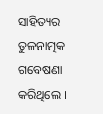ସାହିତ୍ୟର ତୁଳନାତ୍ମକ ଗବେଷଣା କରିଥିଲେ ।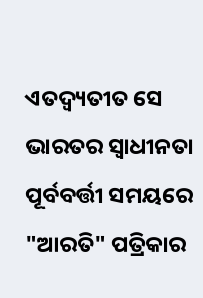ଏତଦ୍ବ୍ୟତୀତ ସେ ଭାରତର ସ୍ୱାଧୀନତା ପୂର୍ବବର୍ତ୍ତୀ ସମୟରେ "ଆରତି" ପତ୍ରିକାର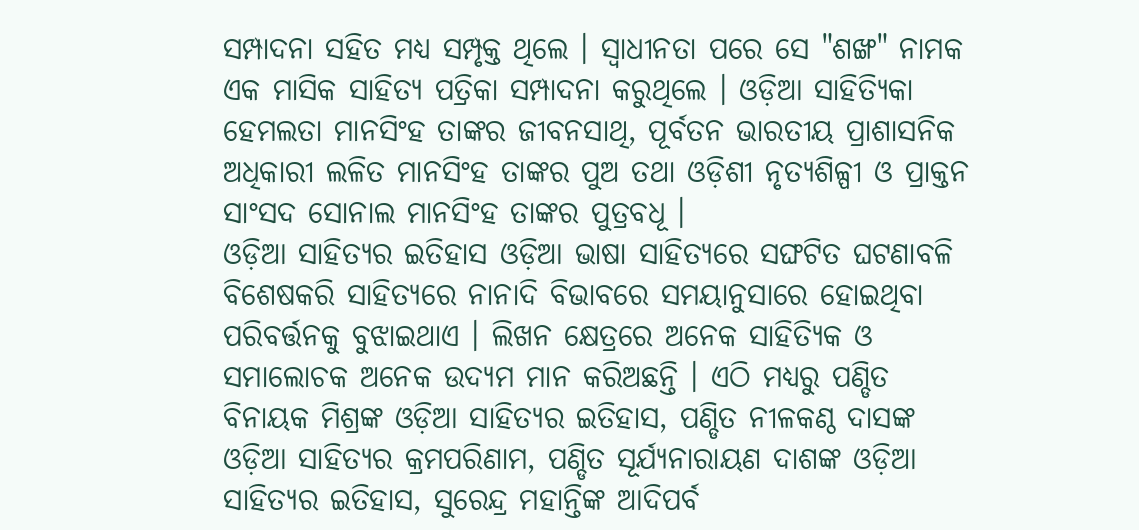ସମ୍ପାଦନା ସହିତ ମଧ୍ୟ ସମ୍ପୃକ୍ତ ଥିଲେ । ସ୍ୱାଧୀନତା ପରେ ସେ "ଶଙ୍ଖ" ନାମକ ଏକ ମାସିକ ସାହିତ୍ୟ ପତ୍ରିକା ସମ୍ପାଦନା କରୁଥିଲେ । ଓଡ଼ିଆ ସାହିତ୍ୟିକା ହେମଲତା ମାନସିଂହ ତାଙ୍କର ଜୀବନସାଥି, ପୂର୍ବତନ ଭାରତୀୟ ପ୍ରାଶାସନିକ ଅଧିକାରୀ ଲଳିତ ମାନସିଂହ ତାଙ୍କର ପୁଅ ତଥା ଓଡ଼ିଶୀ ନୃତ୍ୟଶିଳ୍ପୀ ଓ ପ୍ରାକ୍ତନ ସାଂସଦ ସୋନାଲ ମାନସିଂହ ତାଙ୍କର ପୁତ୍ରବଧୂ ।
ଓଡ଼ିଆ ସାହିତ୍ୟର ଇତିହାସ ଓଡ଼ିଆ ଭାଷା ସାହିତ୍ୟରେ ସଙ୍ଘଟିତ ଘଟଣାବଳି ବିଶେଷକରି ସାହିତ୍ୟରେ ନାନାଦି ବିଭାବରେ ସମୟାନୁସାରେ ହୋଇଥିବା ପରିବର୍ତ୍ତନକୁ ବୁଝାଇଥାଏ । ଲିଖନ କ୍ଷେତ୍ରରେ ଅନେକ ସାହିତ୍ୟିକ ଓ ସମାଲୋଚକ ଅନେକ ଉଦ୍ୟମ ମାନ କରିଅଛନ୍ତି । ଏଠି ମଧ୍ୟରୁ ପଣ୍ଡିତ ବିନାୟକ ମିଶ୍ରଙ୍କ ଓଡ଼ିଆ ସାହିତ୍ୟର ଇତିହାସ, ପଣ୍ଡିତ ନୀଳକଣ୍ଠ ଦାସଙ୍କ ଓଡ଼ିଆ ସାହିତ୍ୟର କ୍ରମପରିଣାମ, ପଣ୍ଡିତ ସୂର୍ଯ୍ୟନାରାୟଣ ଦାଶଙ୍କ ଓଡ଼ିଆ ସାହିତ୍ୟର ଇତିହାସ, ସୁରେନ୍ଦ୍ର ମହାନ୍ତିଙ୍କ ଆଦିପର୍ବ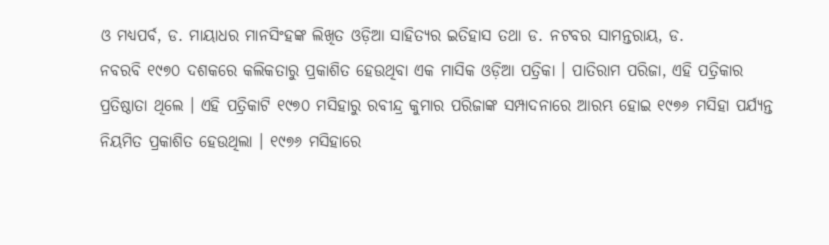ଓ ମଧ୍ୟପର୍ବ, ଡ. ମାୟାଧର ମାନସିଂହଙ୍କ ଲିଖିତ ଓଡ଼ିଆ ସାହିତ୍ୟର ଇତିହାସ ତଥା ଡ. ନଟବର ସାମନ୍ତରାୟ, ଡ.
ନବରବି ୧୯୭୦ ଦଶକରେ କଲିକତାରୁ ପ୍ରକାଶିତ ହେଉଥିବା ଏକ ମାସିକ ଓଡ଼ିଆ ପତ୍ରିକା । ପାତିରାମ ପରିଜା, ଏହି ପତ୍ରିକାର ପ୍ରତିଷ୍ଠାତା ଥିଲେ । ଏହି ପତ୍ରିକାଟି ୧୯୭୦ ମସିହାରୁ ରବୀନ୍ଦ୍ର କୁମାର ପରିଜାଙ୍କ ସମ୍ପାଦନାରେ ଆରମ୍ଭ ହୋଇ ୧୯୭୬ ମସିହା ପର୍ଯ୍ୟନ୍ତ ନିୟମିତ ପ୍ରକାଶିତ ହେଉଥିଲା । ୧୯୭୬ ମସିହାରେ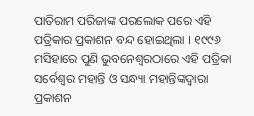ପାତିରାମ ପରିଜାଙ୍କ ପରଲୋକ ପରେ ଏହି ପତ୍ରିକାର ପ୍ରକାଶନ ବନ୍ଦ ହୋଇଥିଲା । ୧୯୯୬ ମସିହାରେ ପୁଣି ଭୁବନେଶ୍ୱରଠାରେ ଏହି ପତ୍ରିକା ସର୍ବେଶ୍ୱର ମହାନ୍ତି ଓ ସନ୍ଧ୍ୟା ମହାନ୍ତିଙ୍କଦ୍ୱାରା ପ୍ରକାଶନ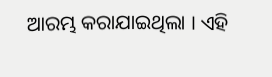ଆରମ୍ଭ କରାଯାଇଥିଲା । ଏହି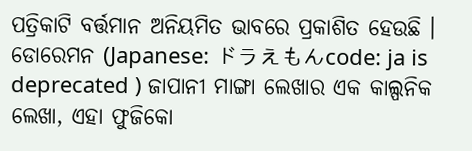ପତ୍ରିକାଟି ବର୍ତ୍ତମାନ ଅନିୟମିତ ଭାବରେ ପ୍ରକାଶିତ ହେଉଛି ।
ଡୋରେମନ (Japanese: ドラえもんcode: ja is deprecated ) ଜାପାନୀ ମାଙ୍ଗା ଲେଖାର ଏକ କାଲ୍ପନିକ ଲେଖା, ଏହା ଫୁଜିକୋ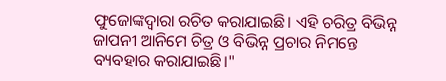ଫୁଜୋଙ୍କଦ୍ୱାରା ରଚିତ କରାଯାଇଛି। ଏହି ଚରିତ୍ର ବିଭିନ୍ନ ଜାପନୀ ଆନିମେ ଚିତ୍ର ଓ ବିଭିନ୍ନ ପ୍ରଚାର ନିମନ୍ତେ ବ୍ୟବହାର କରାଯାଇଛି।"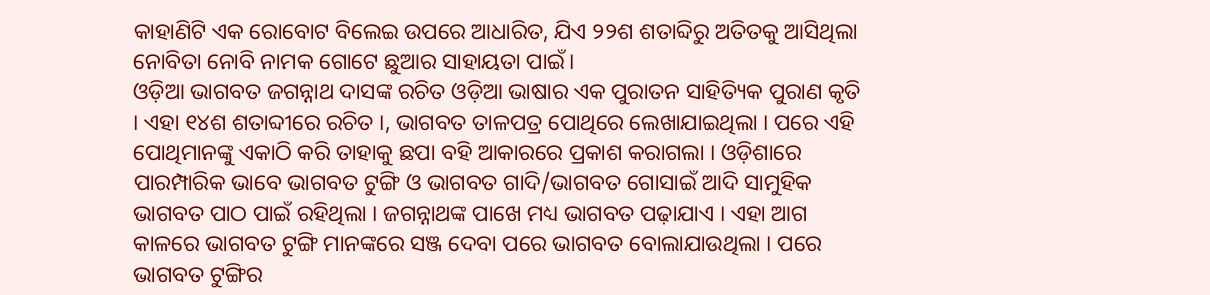କାହାଣିଟି ଏକ ରୋବୋଟ ବିଲେଇ ଉପରେ ଆଧାରିତ, ଯିଏ ୨୨ଶ ଶତାବ୍ଦିରୁ ଅତିତକୁ ଆସିଥିଲା ନୋବିତା ନୋବି ନାମକ ଗୋଟେ ଛୁଆର ସାହାୟତା ପାଇଁ।
ଓଡ଼ିଆ ଭାଗବତ ଜଗନ୍ନାଥ ଦାସଙ୍କ ରଚିତ ଓଡ଼ିଆ ଭାଷାର ଏକ ପୁରାତନ ସାହିତ୍ୟିକ ପୁରାଣ କୃତି । ଏହା ୧୪ଶ ଶତାବ୍ଦୀରେ ରଚିତ ।, ଭାଗବତ ତାଳପତ୍ର ପୋଥିରେ ଲେଖାଯାଇଥିଲା । ପରେ ଏହି ପୋଥିମାନଙ୍କୁ ଏକାଠି କରି ତାହାକୁ ଛପା ବହି ଆକାରରେ ପ୍ରକାଶ କରାଗଲା । ଓଡ଼ିଶାରେ ପାରମ୍ପାରିକ ଭାବେ ଭାଗବତ ଟୁଙ୍ଗି ଓ ଭାଗବତ ଗାଦି/ଭାଗବତ ଗୋସାଇଁ ଆଦି ସାମୁହିକ ଭାଗବତ ପାଠ ପାଇଁ ରହିଥିଲା । ଜଗନ୍ନାଥଙ୍କ ପାଖେ ମଧ୍ୟ ଭାଗବତ ପଢ଼ାଯାଏ । ଏହା ଆଗ କାଳରେ ଭାଗବତ ଟୁଙ୍ଗି ମାନଙ୍କରେ ସଞ୍ଜ ଦେବା ପରେ ଭାଗବତ ବୋଲାଯାଉଥିଲା । ପରେ ଭାଗବତ ଟୁଙ୍ଗିର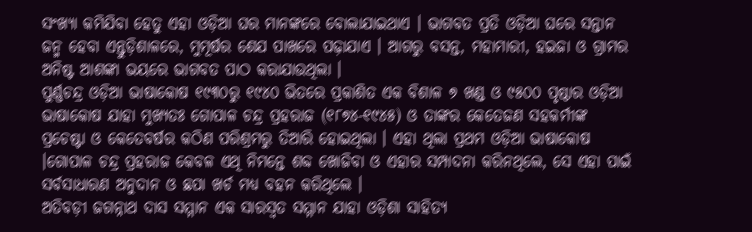ସଂଖ୍ୟା କମିଯିବା ହେତୁ ଏହା ଓଡ଼ିଆ ଘର ମାନଙ୍କରେ ବୋଲାଯାଇଥାଏ । ଭାଗବତ ପ୍ରତି ଓଡ଼ିଆ ଘରେ ସନ୍ତାନ ଜନ୍ମ ହେବା ଏନ୍ତୁଡ଼ିଶାଳରେ, ମୁମୂର୍ଷର ଶେଯ ପାଖରେ ପଢ଼ାଯାଏ । ଆଗରୁ ବସନ୍ତ, ମହାମାରୀ, ହଇଜା ଓ ଗ୍ରାମର ଅନିଷ୍ଟ ଆଶଙ୍କା ଭୟରେ ଭାଗବତ ପାଠ କରାଯାଉଥିଲା ।
ପୁର୍ଣ୍ଣଚନ୍ଦ୍ର ଓଡ଼ିଆ ଭାଷାକୋଷ ୧୯୩୦ରୁ ୧୯୪୦ ଭିତରେ ପ୍ରକାଶିତ ଏକ ବିଶାଳ ୭ ଖଣ୍ଡ ଓ ୯୫୦୦ ପୃଷ୍ଠାର ଓଡ଼ିଆ ଭାଷାକୋଷ ଯାହା ମୁଖ୍ୟତଃ ଗୋପାଳ ଚନ୍ଦ୍ର ପ୍ରହରାଜ (୧୮୭୪-୧୯୪୫) ଓ ତାଙ୍କର କେତେଜଣ ସହକର୍ମୀଙ୍କ ପ୍ରଚେଷ୍ଟା ଓ କେତେବର୍ଷର କଠିଣ ପରିଶ୍ରମରୁ ତିଆରି ହୋଇଥିଲା । ଏହା ଥିଲା ପ୍ରଥମ ଓଡ଼ିଆ ଭାଷାକୋଷ ।ଗୋପାଳ ଚନ୍ଦ୍ର ପ୍ରହରାଜ କେବଳ ଏଥି ନିମନ୍ତେ ଶବ୍ଦ ଖୋଜିବା ଓ ଏହାର ସମ୍ପାଦନା କରିନଥିଲେ, ସେ ଏହା ପାଇଁ ସର୍ବସାଧାରଣ ଅନୁଦାନ ଓ ଛପା ଖର୍ଚ ମଧ୍ୟ ବହନ କରିଥିଲେ ।
ଅତିବଡ଼ୀ ଜଗନ୍ନାଥ ଦାସ ସମ୍ମାନ ଏକ ସାରସ୍ୱତ ସମ୍ମାନ ଯାହା ଓଡ଼ିଶା ସାହିତ୍ୟ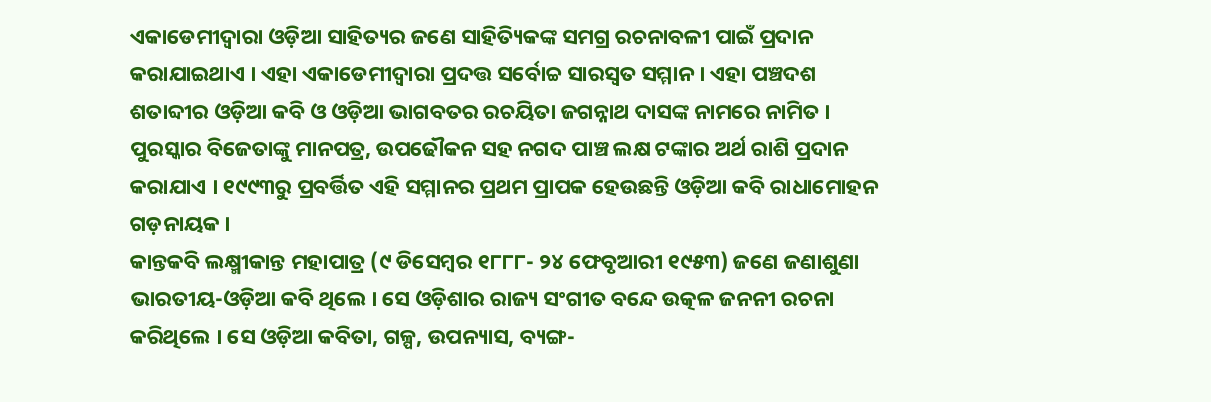ଏକାଡେମୀଦ୍ୱାରା ଓଡ଼ିଆ ସାହିତ୍ୟର ଜଣେ ସାହିତ୍ୟିକଙ୍କ ସମଗ୍ର ରଚନାବଳୀ ପାଇଁ ପ୍ରଦାନ କରାଯାଇଥାଏ । ଏହା ଏକାଡେମୀଦ୍ୱାରା ପ୍ରଦତ୍ତ ସର୍ବୋଚ୍ଚ ସାରସ୍ୱତ ସମ୍ମାନ । ଏହା ପଞ୍ଚଦଶ ଶତାବ୍ଦୀର ଓଡ଼ିଆ କବି ଓ ଓଡ଼ିଆ ଭାଗବତର ରଚୟିତା ଜଗନ୍ନାଥ ଦାସଙ୍କ ନାମରେ ନାମିତ । ପୁରସ୍କାର ବିଜେତାଙ୍କୁ ମାନପତ୍ର, ଉପଢୌକନ ସହ ନଗଦ ପାଞ୍ଚ ଲକ୍ଷ ଟଙ୍କାର ଅର୍ଥ ରାଶି ପ୍ରଦାନ କରାଯାଏ । ୧୯୯୩ରୁ ପ୍ରବର୍ତ୍ତିତ ଏହି ସମ୍ମାନର ପ୍ରଥମ ପ୍ରାପକ ହେଉଛନ୍ତି ଓଡ଼ିଆ କବି ରାଧାମୋହନ ଗଡ଼ନାୟକ ।
କାନ୍ତକବି ଲକ୍ଷ୍ମୀକାନ୍ତ ମହାପାତ୍ର (୯ ଡିସେମ୍ବର ୧୮୮୮- ୨୪ ଫେବୃଆରୀ ୧୯୫୩) ଜଣେ ଜଣାଶୁଣା ଭାରତୀୟ-ଓଡ଼ିଆ କବି ଥିଲେ । ସେ ଓଡ଼ିଶାର ରାଜ୍ୟ ସଂଗୀତ ବନ୍ଦେ ଉତ୍କଳ ଜନନୀ ରଚନା କରିଥିଲେ । ସେ ଓଡ଼ିଆ କବିତା, ଗଳ୍ପ, ଉପନ୍ୟାସ, ବ୍ୟଙ୍ଗ-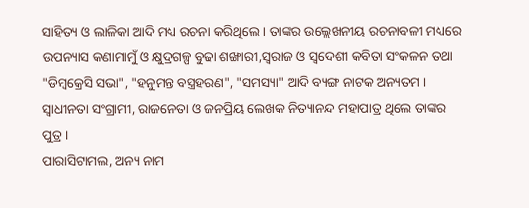ସାହିତ୍ୟ ଓ ଲାଳିକା ଆଦି ମଧ୍ୟ ରଚନା କରିଥିଲେ । ତାଙ୍କର ଉଲ୍ଲେଖନୀୟ ରଚନାବଳୀ ମଧ୍ୟରେ ଉପନ୍ୟାସ କଣାମାମୁଁ ଓ କ୍ଷୁଦ୍ରଗଳ୍ପ ବୁଢା ଶଙ୍ଖାରୀ,ସ୍ୱରାଜ ଓ ସ୍ୱଦେଶୀ କବିତା ସଂକଳନ ତଥା "ଡିମ୍ବକ୍ରେସି ସଭା", "ହନୁମନ୍ତ ବସ୍ତ୍ରହରଣ", "ସମସ୍ୟା" ଆଦି ବ୍ୟଙ୍ଗ ନାଟକ ଅନ୍ୟତମ । ସ୍ୱାଧୀନତା ସଂଗ୍ରାମୀ, ରାଜନେତା ଓ ଜନପ୍ରିୟ ଲେଖକ ନିତ୍ୟାନନ୍ଦ ମହାପାତ୍ର ଥିଲେ ତାଙ୍କର ପୁତ୍ର ।
ପାରାସିଟାମଲ, ଅନ୍ୟ ନାମ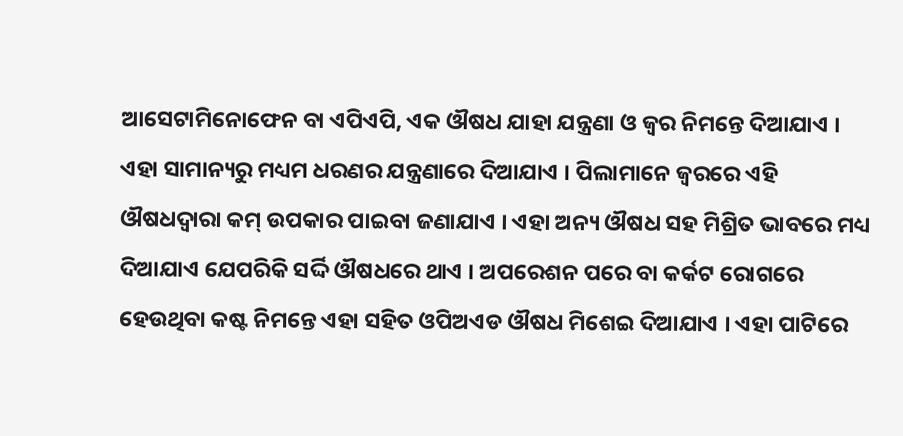ଆସେଟାମିନୋଫେନ ବା ଏପିଏପି, ଏକ ଔଷଧ ଯାହା ଯନ୍ତ୍ରଣା ଓ ଜ୍ୱର ନିମନ୍ତେ ଦିଆଯାଏ । ଏହା ସାମାନ୍ୟରୁ ମଧ୍ୟମ ଧରଣର ଯନ୍ତ୍ରଣାରେ ଦିଆଯାଏ । ପିଲାମାନେ ଜ୍ୱରରେ ଏହି ଔଷଧଦ୍ୱାରା କମ୍ ଉପକାର ପାଇବା ଜଣାଯାଏ । ଏହା ଅନ୍ୟ ଔଷଧ ସହ ମିଶ୍ରିତ ଭାବରେ ମଧ୍ୟ ଦିଆଯାଏ ଯେପରିକି ସର୍ଦ୍ଦି ଔଷଧରେ ଥାଏ । ଅପରେଶନ ପରେ ବା କର୍କଟ ରୋଗରେ ହେଉଥିବା କଷ୍ଟ ନିମନ୍ତେ ଏହା ସହିତ ଓପିଅଏଡ ଔଷଧ ମିଶେଇ ଦିଆଯାଏ । ଏହା ପାଟିରେ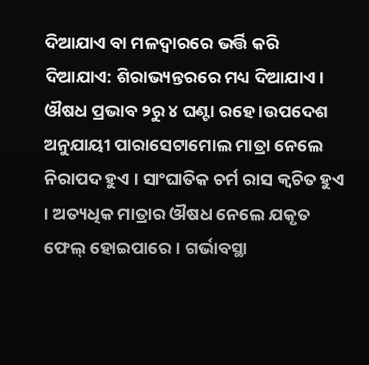ଦିଆଯାଏ ବା ମଳଦ୍ୱାରରେ ଭର୍ତ୍ତି କରି ଦିଆଯାଏ: ଶିରାଭ୍ୟନ୍ତରରେ ମଧ୍ୟ ଦିଆଯାଏ । ଔଷଧ ପ୍ରଭାବ ୨ରୁ ୪ ଘଣ୍ଟା ରହେ ।ଉପଦେଶ ଅନୁଯାୟୀ ପାରାସେଟାମୋଲ ମାତ୍ରା ନେଲେ ନିରାପଦ ହୁଏ । ସାଂଘାତିକ ଚର୍ମ ରାସ କ୍ୱଚିତ ହୁଏ । ଅତ୍ୟଧିକ ମାତ୍ରାର ଔଷଧ ନେଲେ ଯକୃତ ଫେଲ୍ ହୋଇପାରେ । ଗର୍ଭାବସ୍ଥା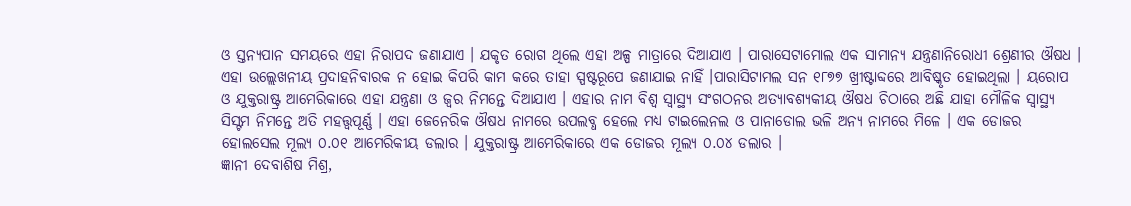ଓ ସ୍ତନ୍ୟପାନ ସମୟରେ ଏହା ନିରାପଦ ଜଣାଯାଏ । ଯକୃତ ରୋଗ ଥିଲେ ଏହା ଅଳ୍ପ ମାତ୍ରାରେ ଦିଆଯାଏ । ପାରାସେଟାମୋଲ ଏକ ସାମାନ୍ୟ ଯନ୍ତ୍ରଣାନିରୋଧୀ ଶ୍ରେଣୀର ଔଷଧ । ଏହା ଉଲ୍ଲେଖନୀୟ ପ୍ରଦାହନିବାରକ ନ ହୋଇ କିପରି କାମ କରେ ତାହା ସ୍ପଷ୍ଟରୂପେ ଜଣାଯାଇ ନାହିଁ ।ପାରାସିଟାମଲ ସନ ୧୮୭୭ ଖ୍ରୀଷ୍ଟାବ୍ଦରେ ଆବିଷ୍କୃତ ହୋଇଥିଲା । ୟରୋପ ଓ ଯୁକ୍ତରାଷ୍ଟ୍ର ଆମେରିକାରେ ଏହା ଯନ୍ତ୍ରଣା ଓ ଜ୍ୱର ନିମନ୍ତେ ଦିଆଯାଏ । ଏହାର ନାମ ବିଶ୍ୱ ସ୍ୱାସ୍ଥ୍ୟ ସଂଗଠନର ଅତ୍ୟାବଶ୍ୟକୀୟ ଔଷଧ ଚିଠାରେ ଅଛି ଯାହା ମୌଳିକ ସ୍ୱାସ୍ଥ୍ୟ ସିସ୍ଟମ ନିମନ୍ତେ ଅତି ମହତ୍ତ୍ୱପୂର୍ଣ୍ଣ । ଏହା ଜେନେରିକ ଔଷଧ ନାମରେ ଉପଲବ୍ଧ ହେଲେ ମଧ୍ୟ ଟାଇଲେନଲ ଓ ପାନାଡୋଲ ଭଳି ଅନ୍ୟ ନାମରେ ମିଳେ । ଏକ ଡୋଜର ହୋଲସେଲ ମୂଲ୍ୟ ୦.୦୧ ଆମେରିକୀୟ ଡଲାର । ଯୁକ୍ତରାଷ୍ଟ୍ର ଆମେରିକାରେ ଏକ ଡୋଜର ମୂଲ୍ୟ ୦.୦୪ ଡଲାର ।
ଜ୍ଞାନୀ ଦେବାଶିଷ ମିଶ୍ର,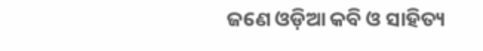ଜଣେ ଓଡ଼ିଆ କବି ଓ ସାହିତ୍ୟ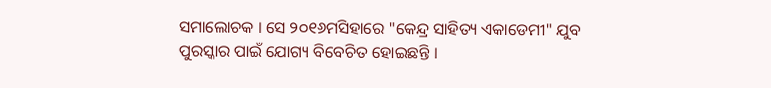ସମାଲୋଚକ । ସେ ୨୦୧୬ମସିହାରେ "କେନ୍ଦ୍ର ସାହିତ୍ୟ ଏକାଡେମୀ" ଯୁବ ପୁରସ୍କାର ପାଇଁ ଯୋଗ୍ୟ ବିବେଚିତ ହୋଇଛନ୍ତି ।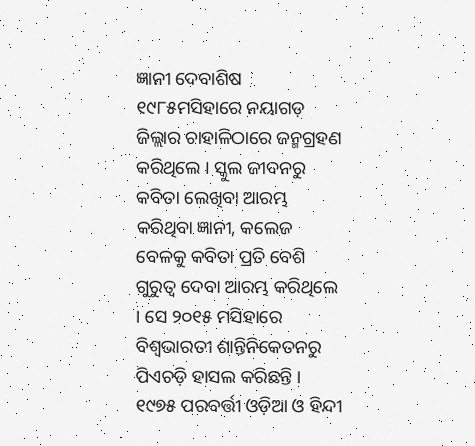ଜ୍ଞାନୀ ଦେବାଶିଷ ୧୯୮୫ମସିହାରେ ନୟାଗଡ଼ ଜିଲ୍ଲାର ଚାହାଳିଠାରେ ଜନ୍ମଗ୍ରହଣ କରିଥିଲେ । ସ୍କୁଲ ଜୀବନରୁ କବିତା ଲେଖିବା ଆରମ୍ଭ କରିଥିବା ଜ୍ଞାନୀ, କଲେଜ ବେଳକୁ କବିତା ପ୍ରତି ବେଶି ଗୁରୁତ୍ୱ ଦେବା ଆରମ୍ଭ କରିଥିଲେ । ସେ ୨୦୧୫ ମସିହାରେ ବିଶ୍ୱଭାରତୀ ଶାନ୍ତିନିକେତନରୁ ପିଏଚଡ଼ି ହାସଲ କରିଛନ୍ତି । ୧୯୭୫ ପରବର୍ତ୍ତୀ ଓଡ଼ିଆ ଓ ହିନ୍ଦୀ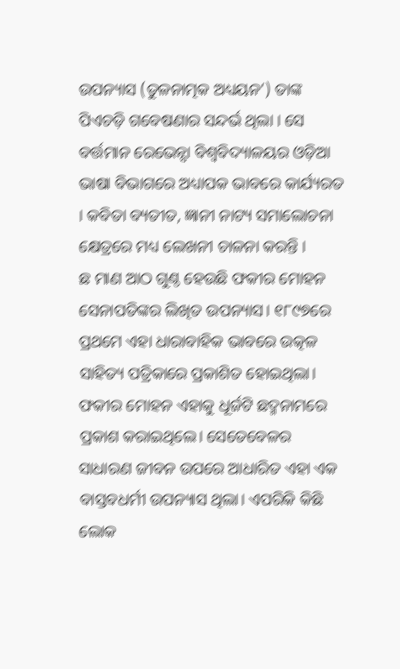ଉପନ୍ୟାସ (ତୁଳନାତ୍ମକ ଅଧ୍ୟୟନ’) ତାଙ୍କ ପିଏଚଡ଼ି ଗବେଷଣାର ସନ୍ଦର୍ଭ ଥିଲା । ସେ ବର୍ତ୍ତମାନ ରେଭେନ୍ସା ବିଶ୍ୱବିଦ୍ୟାଳୟର ଓଡ଼ିଆ ଭାଷା ବିଭାଗରେ ଅଧ୍ୟାପକ ଭାବରେ କାର୍ଯ୍ୟରତ । କବିତା ବ୍ୟତୀତ, ଜ୍ଞାନୀ ନାଟ୍ୟ ସମାଲୋଚନା କ୍ଷେତ୍ରରେ ମଧ୍ୟ ଲେଖନୀ ଚାଳନା କରନ୍ତି ।
ଛ ମାଣ ଆଠ ଗୁଣ୍ଠ ହେଉଛି ଫକୀର ମୋହନ ସେନାପତିଙ୍କର ଲିଖିତ ଉପନ୍ୟାସ। ୧୮୯୭ରେ ପ୍ରଥମେ ଏହା ଧାରାବାହିକ ଭାବରେ ଉତ୍କଳ ସାହିତ୍ୟ ପତ୍ରିକାରେ ପ୍ରକାଶିତ ହୋଇଥିଲା। ଫକୀର ମୋହନ ଏହାକୁ ଧୂର୍ଜଟି ଛଦ୍ମନାମରେ ପ୍ରକାଶ କରାଇଥିଲେ। ସେତେବେଳର ସାଧାରଣ ଜୀବନ ଉପରେ ଆଧାରିତ ଏହା ଏକ ବାସ୍ତବଧର୍ମୀ ଉପନ୍ୟାସ ଥିଲା। ଏପରିକି କିଛି ଲୋକ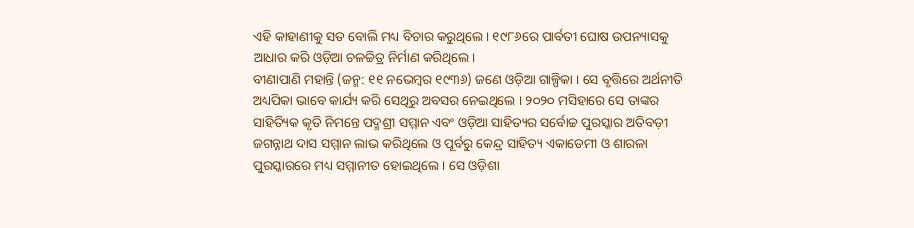ଏହି କାହାଣୀକୁ ସତ ବୋଲି ମଧ୍ୟ ବିଚାର କରୁଥିଲେ। ୧୯୮୬ରେ ପାର୍ବତୀ ଘୋଷ ଉପନ୍ୟାସକୁ ଆଧାର କରି ଓଡ଼ିଆ ଚଳଚ୍ଚିତ୍ର ନିର୍ମାଣ କରିଥିଲେ।
ବୀଣାପାଣି ମହାନ୍ତି (ଜନ୍ମ: ୧୧ ନଭେମ୍ବର ୧୯୩୬) ଜଣେ ଓଡ଼ିଆ ଗାଳ୍ପିକା । ସେ ବୃତ୍ତିରେ ଅର୍ଥନୀତି ଅଧ୍ୟପିକା ଭାବେ କାର୍ଯ୍ୟ କରି ସେଥିରୁ ଅବସର ନେଇଥିଲେ । ୨୦୨୦ ମସିହାରେ ସେ ତାଙ୍କର ସାହିତ୍ୟିକ କୃତି ନିମନ୍ତେ ପଦ୍ମଶ୍ରୀ ସମ୍ମାନ ଏବଂ ଓଡ଼ିଆ ସାହିତ୍ୟର ସର୍ବୋଚ୍ଚ ପୁରସ୍କାର ଅତିବଡ଼ୀ ଜଗନ୍ନାଥ ଦାସ ସମ୍ମାନ ଲାଭ କରିଥିଲେ ଓ ପୂର୍ବରୁ କେନ୍ଦ୍ର ସାହିତ୍ୟ ଏକାଡେମୀ ଓ ଶାରଳା ପୁରସ୍କାରରେ ମଧ୍ୟ ସମ୍ମାନୀତ ହୋଇଥିଲେ । ସେ ଓଡ଼ିଶା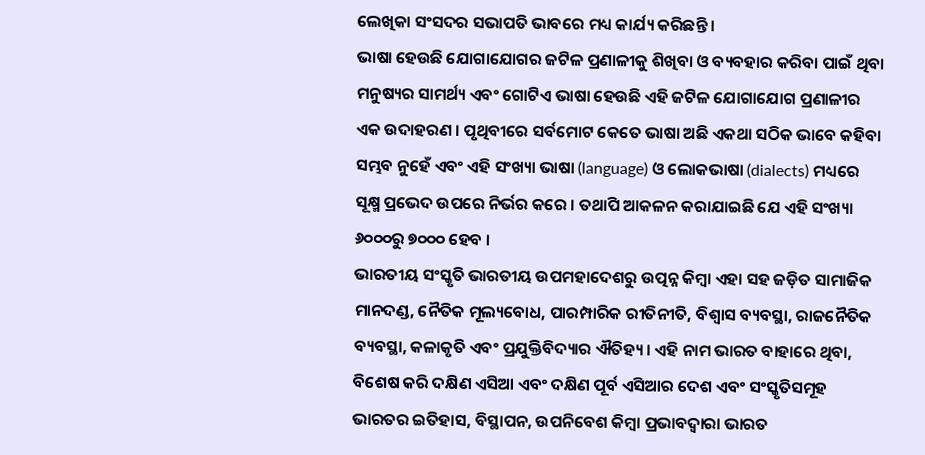ଲେଖିକା ସଂସଦର ସଭାପତି ଭାବରେ ମଧ୍ୟ କାର୍ଯ୍ୟ କରିଛନ୍ତି ।
ଭାଷା ହେଉଛି ଯୋଗାଯୋଗର ଜଟିଳ ପ୍ରଣାଳୀକୁ ଶିଖିବା ଓ ବ୍ୟବହାର କରିବା ପାଇଁ ଥିବା ମନୁଷ୍ୟର ସାମର୍ଥ୍ୟ ଏବଂ ଗୋଟିଏ ଭାଷା ହେଉଛି ଏହି ଜଟିଳ ଯୋଗାଯୋଗ ପ୍ରଣାଳୀର ଏକ ଉଦାହରଣ । ପୃଥିବୀରେ ସର୍ବମୋଟ କେତେ ଭାଷା ଅଛି ଏକଥା ସଠିକ ଭାବେ କହିବା ସମ୍ଭବ ନୁହେଁ ଏବଂ ଏହି ସଂଖ୍ୟା ଭାଷା (language) ଓ ଲୋକଭାଷା (dialects) ମଧ୍ୟରେ ସୂକ୍ଷ୍ମ ପ୍ରଭେଦ ଉପରେ ନିର୍ଭର କରେ । ତଥାପି ଆକଳନ କରାଯାଇଛି ଯେ ଏହି ସଂଖ୍ୟା ୬୦୦୦ରୁ ୭୦୦୦ ହେବ ।
ଭାରତୀୟ ସଂସ୍କୃତି ଭାରତୀୟ ଉପମହାଦେଶରୁ ଉତ୍ପନ୍ନ କିମ୍ବା ଏହା ସହ ଜଡ଼ିତ ସାମାଜିକ ମାନଦଣ୍ଡ, ନୈତିକ ମୂଲ୍ୟବୋଧ, ପାରମ୍ପାରିକ ରୀତିନୀତି, ବିଶ୍ୱାସ ବ୍ୟବସ୍ଥା, ରାଜନୈତିକ ବ୍ୟବସ୍ଥା, କଳାକୃତି ଏବଂ ପ୍ରଯୁକ୍ତିବିଦ୍ୟାର ଐତିହ୍ୟ । ଏହି ନାମ ଭାରତ ବାହାରେ ଥିବା, ବିଶେଷ କରି ଦକ୍ଷିଣ ଏସିଆ ଏବଂ ଦକ୍ଷିଣ ପୂର୍ବ ଏସିଆର ଦେଶ ଏବଂ ସଂସ୍କୃତିସମୂହ ଭାରତର ଇତିହାସ, ବିସ୍ଥାପନ, ଉପନିବେଶ କିମ୍ବା ପ୍ରଭାବଦ୍ୱାରା ଭାରତ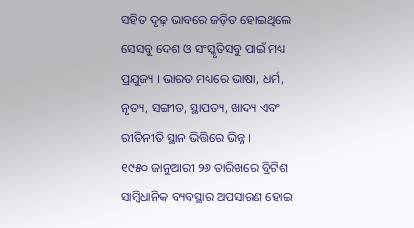ସହିତ ଦୃଢ଼ ଭାବରେ ଜଡ଼ିତ ହୋଇଥିଲେ ସେସବୁ ଦେଶ ଓ ସଂସ୍କୃତିସବୁ ପାଇଁ ମଧ୍ୟ ପ୍ରଯୁଜ୍ୟ । ଭାରତ ମଧ୍ୟରେ ଭାଷା, ଧର୍ମ, ନୃତ୍ୟ, ସଙ୍ଗୀତ, ସ୍ଥାପତ୍ୟ, ଖାଦ୍ୟ ଏବଂ ରୀତିନୀତି ସ୍ଥାନ ଭିତ୍ତିରେ ଭିନ୍ନ ।
୧୯୫୦ ଜାନୁଆରୀ ୨୬ ତାରିଖରେ ବ୍ରିଟିଶ ସାମ୍ବିଧାନିକ ବ୍ୟବସ୍ଥାର ଅପସାରଣ ହୋଇ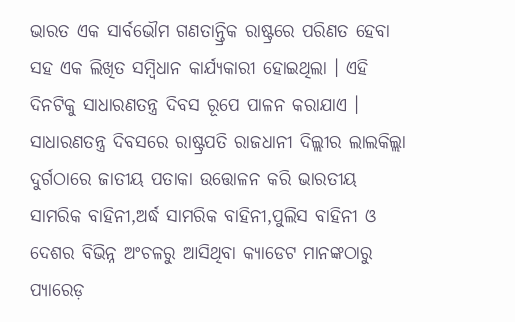ଭାରତ ଏକ ସାର୍ବଭୌମ ଗଣତାନ୍ତ୍ରିକ ରାଷ୍ଟ୍ରରେ ପରିଣତ ହେବା ସହ ଏକ ଲିଖିତ ସମ୍ବିଧାନ କାର୍ଯ୍ୟକାରୀ ହୋଇଥିଲା । ଏହି ଦିନଟିକୁ ସାଧାରଣତନ୍ତ୍ର ଦିବସ ରୂପେ ପାଳନ କରାଯାଏ । ସାଧାରଣତନ୍ତ୍ର ଦିବସରେ ରାଷ୍ଟ୍ରପତି ରାଜଧାନୀ ଦିଲ୍ଲୀର ଲାଲକିଲ୍ଲା ଦୁର୍ଗଠାରେ ଜାତୀୟ ପତାକା ଉତ୍ତୋଳନ କରି ଭାରତୀୟ ସାମରିକ ବାହିନୀ,ଅର୍ଦ୍ଧ ସାମରିକ ବାହିନୀ,ପୁଲିସ ବାହିନୀ ଓ ଦେଶର ବିଭିନ୍ନ ଅଂଚଳରୁ ଆସିଥିବା କ୍ୟାଡେଟ ମାନଙ୍କଠାରୁ ପ୍ୟାରେଡ଼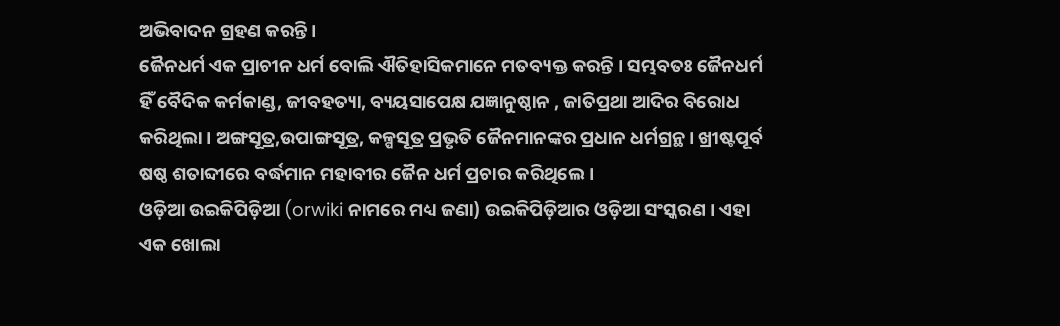ଅଭିବାଦନ ଗ୍ରହଣ କରନ୍ତି ।
ଜୈନଧର୍ମ ଏକ ପ୍ରାଚୀନ ଧର୍ମ ବୋଲି ଐତିହାସିକମାନେ ମତବ୍ୟକ୍ତ କରନ୍ତି । ସମ୍ଭବତଃ ଜୈନଧର୍ମ ହିଁ ବୈଦିକ କର୍ମକାଣ୍ଡ, ଜୀବହତ୍ୟା, ବ୍ୟୟସାପେକ୍ଷ ଯଜ୍ଞାନୁଷ୍ଠାନ , ଜାତିପ୍ରଥା ଆଦିର ବିରୋଧ କରିଥିଲା । ଅଙ୍ଗସୂତ୍ର,ଉପାଙ୍ଗସୂତ୍ର, କଳ୍ପସୂତ୍ର ପ୍ରଭୃତି ଜୈନମାନଙ୍କର ପ୍ରଧାନ ଧର୍ମଗ୍ରନ୍ଥ । ଖ୍ରୀଷ୍ଟପୂର୍ବ ଷଷ୍ଠ ଶତାବ୍ଦୀରେ ବର୍ଦ୍ଧମାନ ମହାବୀର ଜୈନ ଧର୍ମ ପ୍ରଚାର କରିଥିଲେ ।
ଓଡ଼ିଆ ଉଇକିପିଡ଼ିଆ (orwiki ନାମରେ ମଧ୍ୟ ଜଣା) ଉଇକିପିଡ଼ିଆର ଓଡ଼ିଆ ସଂସ୍କରଣ । ଏହା ଏକ ଖୋଲା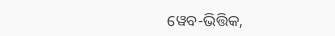ୱେବ-ଭିତ୍ତିକ,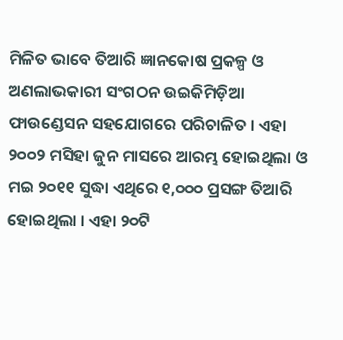ମିଳିତ ଭାବେ ତିଆରି ଜ୍ଞାନକୋଷ ପ୍ରକଳ୍ପ ଓ ଅଣଲାଭକାରୀ ସଂଗଠନ ଉଇକିମିଡ଼ିଆ ଫାଉଣ୍ଡେସନ ସହଯୋଗରେ ପରିଚାଳିତ । ଏହା ୨୦୦୨ ମସିହା ଜୁନ ମାସରେ ଆରମ୍ଭ ହୋଇଥିଲା ଓ ମଇ ୨୦୧୧ ସୁଦ୍ଧା ଏଥିରେ ୧,୦୦୦ ପ୍ରସଙ୍ଗ ତିଆରି ହୋଇଥିଲା । ଏହା ୨୦ଟି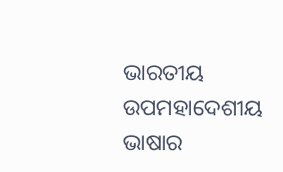ଭାରତୀୟ ଉପମହାଦେଶୀୟ ଭାଷାର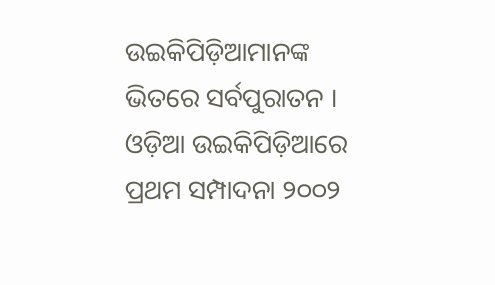ଉଇକିପିଡ଼ିଆମାନଙ୍କ ଭିତରେ ସର୍ବପୁରାତନ । ଓଡ଼ିଆ ଉଇକିପିଡ଼ିଆରେ ପ୍ରଥମ ସମ୍ପାଦନା ୨୦୦୨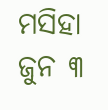ମସିହା ଜୁନ ୩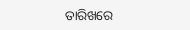ତାରିଖରେ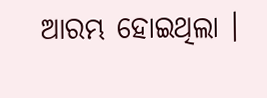ଆରମ୍ଭ ହୋଇଥିଲା ।